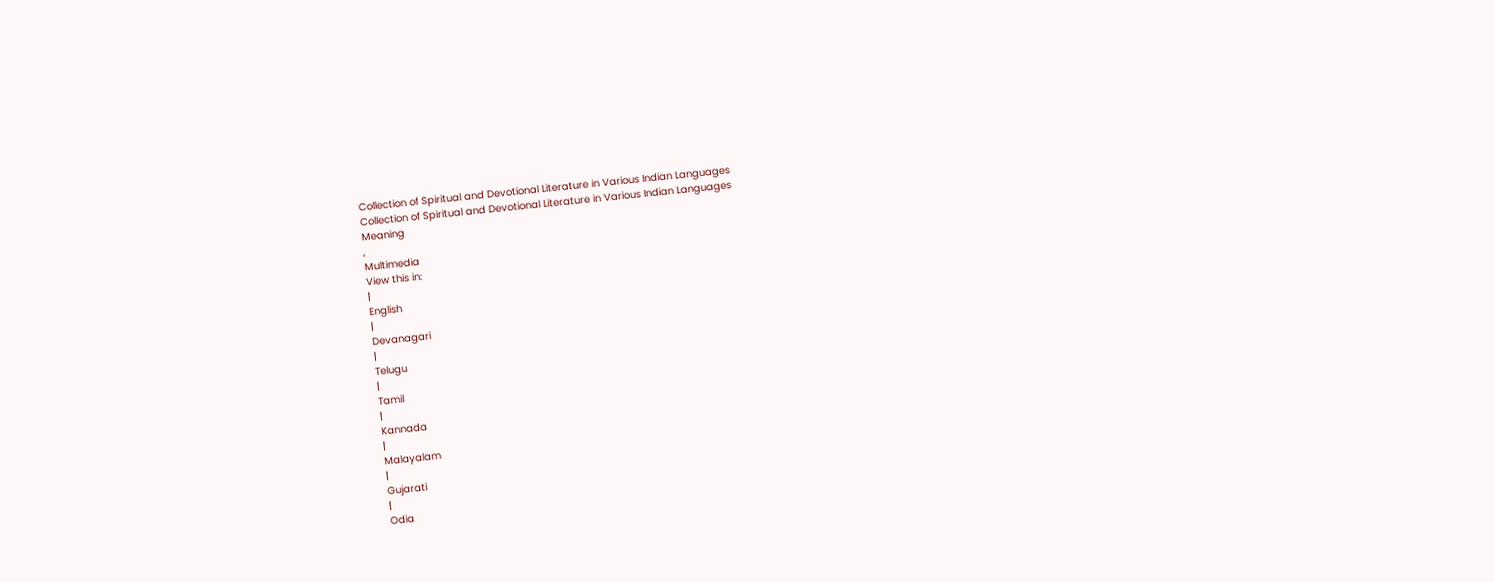Collection of Spiritual and Devotional Literature in Various Indian Languages
Collection of Spiritual and Devotional Literature in Various Indian Languages
Meaning
,
Multimedia
View this in:
|
English
|
Devanagari
|
Telugu
|
Tamil
|
Kannada
|
Malayalam
|
Gujarati
|
Odia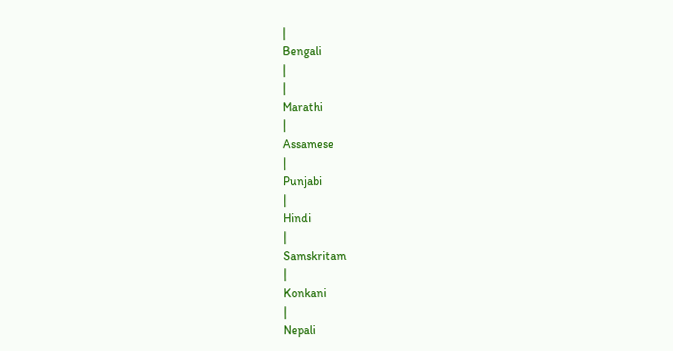|
Bengali
|
|
Marathi
|
Assamese
|
Punjabi
|
Hindi
|
Samskritam
|
Konkani
|
Nepali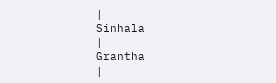|
Sinhala
|
Grantha
|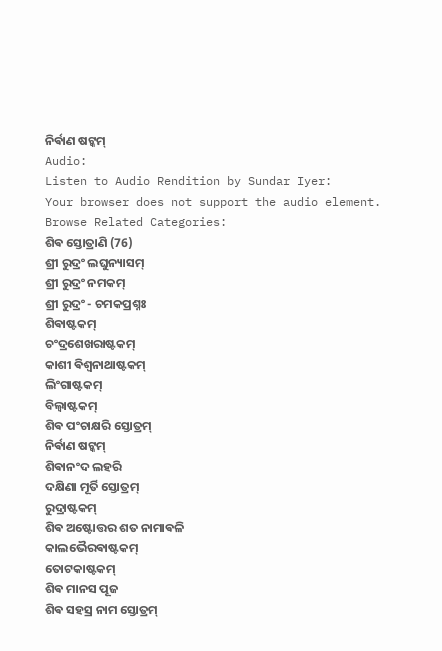ନିର୍ଵାଣ ଷଟ୍କମ୍
Audio:
Listen to Audio Rendition by Sundar Iyer:
Your browser does not support the audio element.
Browse Related Categories:
ଶିଵ ସ୍ତୋତ୍ରାଣି (76)
ଶ୍ରୀ ରୁଦ୍ରଂ ଲଘୁନ୍ୟାସମ୍
ଶ୍ରୀ ରୁଦ୍ରଂ ନମକମ୍
ଶ୍ରୀ ରୁଦ୍ରଂ - ଚମକପ୍ରଶ୍ନଃ
ଶିଵାଷ୍ଟକମ୍
ଚଂଦ୍ରଶେଖରାଷ୍ଟକମ୍
କାଶୀ ଵିଶ୍ଵନାଥାଷ୍ଟକମ୍
ଲିଂଗାଷ୍ଟକମ୍
ବିଲ୍ଵାଷ୍ଟକମ୍
ଶିଵ ପଂଚାକ୍ଷରି ସ୍ତୋତ୍ରମ୍
ନିର୍ଵାଣ ଷଟ୍କମ୍
ଶିଵାନଂଦ ଲହରି
ଦକ୍ଷିଣା ମୂର୍ତି ସ୍ତୋତ୍ରମ୍
ରୁଦ୍ରାଷ୍ଟକମ୍
ଶିଵ ଅଷ୍ଟୋତ୍ତର ଶତ ନାମାଵଳି
କାଲଭୈରଵାଷ୍ଟକମ୍
ତୋଟକାଷ୍ଟକମ୍
ଶିଵ ମାନସ ପୂଜ
ଶିଵ ସହସ୍ର ନାମ ସ୍ତୋତ୍ରମ୍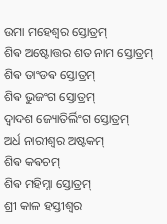ଉମା ମହେଶ୍ଵର ସ୍ତୋତ୍ରମ୍
ଶିଵ ଅଷ୍ଟୋତ୍ତର ଶତ ନାମ ସ୍ତୋତ୍ରମ୍
ଶିଵ ତାଂଡଵ ସ୍ତୋତ୍ରମ୍
ଶିଵ ଭୁଜଂଗ ସ୍ତୋତ୍ରମ୍
ଦ୍ଵାଦଶ ଜ୍ୟୋତିର୍ଲିଂଗ ସ୍ତୋତ୍ରମ୍
ଅର୍ଧ ନାରୀଶ୍ଵର ଅଷ୍ଟକମ୍
ଶିଵ କଵଚମ୍
ଶିଵ ମହିମ୍ନା ସ୍ତୋତ୍ରମ୍
ଶ୍ରୀ କାଳ ହସ୍ତୀଶ୍ଵର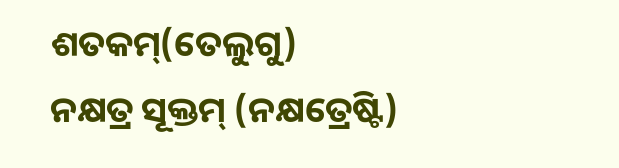ଶତକମ୍(ତେଲୁଗୁ)
ନକ୍ଷତ୍ର ସୂକ୍ତମ୍ (ନକ୍ଷତ୍ରେଷ୍ଟି)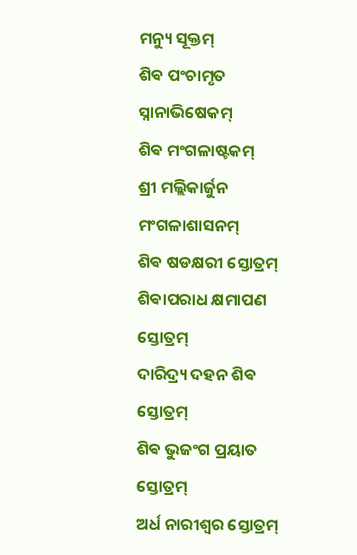ମନ୍ୟୁ ସୂକ୍ତମ୍
ଶିଵ ପଂଚାମୃତ ସ୍ନାନାଭିଷେକମ୍
ଶିଵ ମଂଗଳାଷ୍ଟକମ୍
ଶ୍ରୀ ମଲ୍ଲିକାର୍ଜୁନ ମଂଗଳାଶାସନମ୍
ଶିଵ ଷଡକ୍ଷରୀ ସ୍ତୋତ୍ରମ୍
ଶିଵାପରାଧ କ୍ଷମାପଣ ସ୍ତୋତ୍ରମ୍
ଦାରିଦ୍ର୍ୟ ଦହନ ଶିଵ ସ୍ତୋତ୍ରମ୍
ଶିଵ ଭୁଜଂଗ ପ୍ରୟାତ ସ୍ତୋତ୍ରମ୍
ଅର୍ଧ ନାରୀଶ୍ଵର ସ୍ତୋତ୍ରମ୍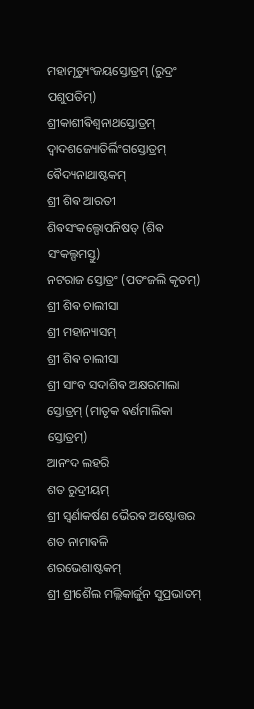ମହାମୃତ୍ୟୁଂଜୟସ୍ତୋତ୍ରମ୍ (ରୁଦ୍ରଂ ପଶୁପତିମ୍)
ଶ୍ରୀକାଶୀଵିଶ୍ଵନାଥସ୍ତୋତ୍ରମ୍
ଦ୍ଵାଦଶଜ୍ୟୋତିର୍ଲିଂଗସ୍ତୋତ୍ରମ୍
ଵୈଦ୍ୟନାଥାଷ୍ଟକମ୍
ଶ୍ରୀ ଶିଵ ଆରତୀ
ଶିଵସଂକଲ୍ପୋପନିଷତ୍ (ଶିଵ ସଂକଲ୍ପମସ୍ତୁ)
ନଟରାଜ ସ୍ତୋତ୍ରଂ (ପତଂଜଲି କୃତମ୍)
ଶ୍ରୀ ଶିଵ ଚାଲୀସା
ଶ୍ରୀ ମହାନ୍ୟାସମ୍
ଶ୍ରୀ ଶିଵ ଚାଲୀସା
ଶ୍ରୀ ସାଂବ ସଦାଶିଵ ଅକ୍ଷରମାଲା ସ୍ତୋତ୍ରମ୍ (ମାତୃକ ଵର୍ଣମାଲିକା ସ୍ତୋତ୍ରମ୍)
ଆନଂଦ ଲହରି
ଶତ ରୁଦ୍ରୀୟମ୍
ଶ୍ରୀ ସ୍ଵର୍ଣାକର୍ଷଣ ଭୈରଵ ଅଷ୍ଟୋତ୍ତର ଶତ ନାମାଵଳି
ଶରଭେଶାଷ୍ଟକମ୍
ଶ୍ରୀ ଶ୍ରୀଶୈଲ ମଲ୍ଲିକାର୍ଜୁନ ସୁପ୍ରଭାତମ୍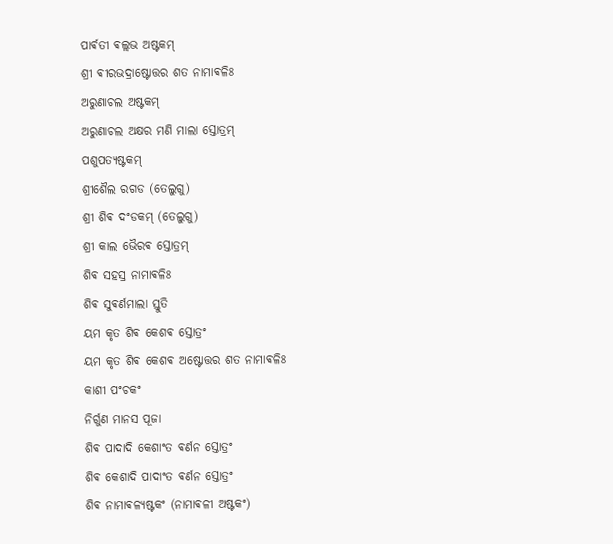ପାର୍ଵତୀ ଵଲ୍ଲଭ ଅଷ୍ଟକମ୍
ଶ୍ରୀ ଵୀରଭଦ୍ରାଷ୍ଟୋତ୍ତର ଶତ ନାମାଵଳିଃ
ଅରୁଣାଚଲ ଅଷ୍ଟକମ୍
ଅରୁଣାଚଲ ଅକ୍ଷର ମଣି ମାଲା ସ୍ତୋତ୍ରମ୍
ପଶୁପତ୍ୟଷ୍ଟକମ୍
ଶ୍ରୀଶୈଲ ରଗଡ (ତେଲୁଗୁ)
ଶ୍ରୀ ଶିଵ ଦଂଡକମ୍ (ତେଲୁଗୁ)
ଶ୍ରୀ କାଲ ଭୈରଵ ସ୍ତୋତ୍ରମ୍
ଶିଵ ସହସ୍ର ନାମାଵଳିଃ
ଶିଵ ସୁଵର୍ଣମାଲା ସ୍ତୁତି
ୟମ କୃତ ଶିଵ କେଶଵ ସ୍ତୋତ୍ରଂ
ୟମ କୃତ ଶିଵ କେଶଵ ଅଷ୍ଟୋତ୍ତର ଶତ ନାମାଵଳିଃ
କାଶୀ ପଂଚକଂ
ନିର୍ଗୁଣ ମାନସ ପୂଜା
ଶିଵ ପାଦାଦି କେଶାଂତ ଵର୍ଣନ ସ୍ତୋତ୍ରଂ
ଶିଵ କେଶାଦି ପାଦାଂତ ଵର୍ଣନ ସ୍ତୋତ୍ରଂ
ଶିଵ ନାମାଵଳ୍ୟଷ୍ଟକଂ (ନାମାଵଳୀ ଅଷ୍ଟକଂ)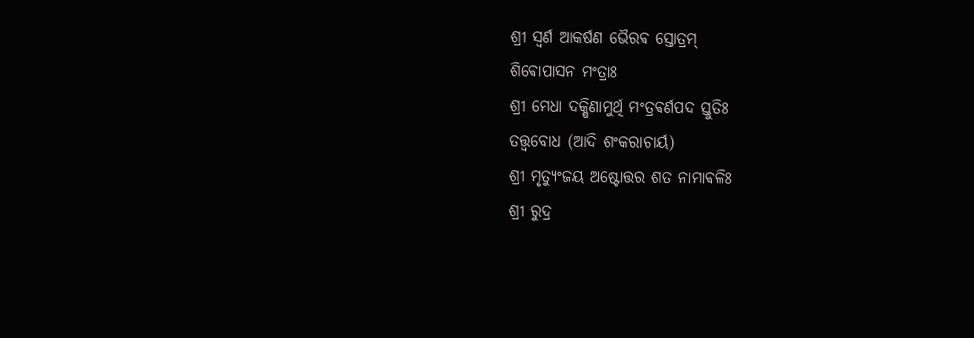ଶ୍ରୀ ସ୍ଵର୍ଣ ଆକର୍ଷଣ ଭୈରଵ ସ୍ତୋତ୍ରମ୍
ଶିଵୋପାସନ ମଂତ୍ରାଃ
ଶ୍ରୀ ମେଧା ଦକ୍ଷିଣାମୁର୍ଥି ମଂତ୍ରଵର୍ଣପଦ ସ୍ତୁତିଃ
ତତ୍ତ୍ଵବୋଧ (ଆଦି ଶଂକରାଚାର୍ୟ)
ଶ୍ରୀ ମୃତ୍ୟୁଂଜୟ ଅଷ୍ଟୋତ୍ତର ଶତ ନାମାଵଳିଃ
ଶ୍ରୀ ରୁଦ୍ର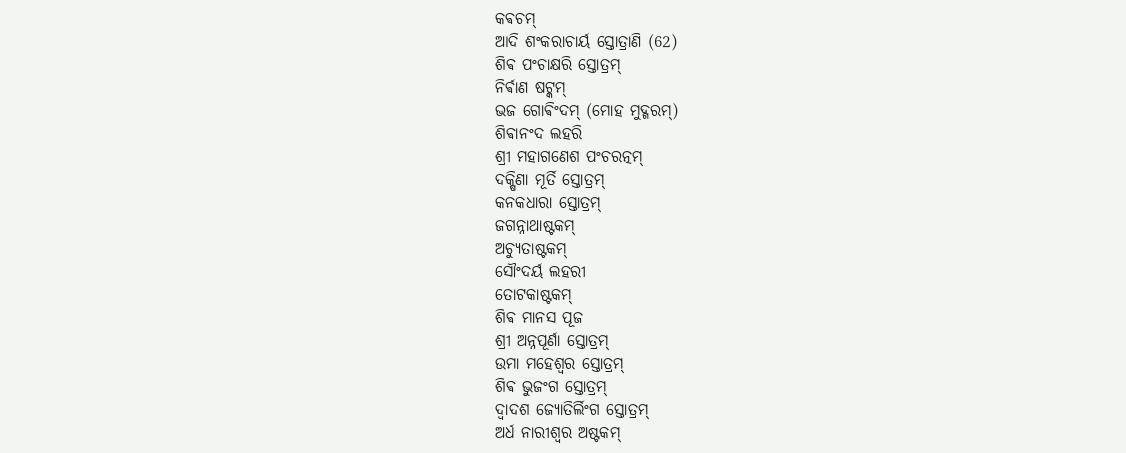କଵଚମ୍
ଆଦି ଶଂକରାଚାର୍ୟ ସ୍ତୋତ୍ରାଣି (62)
ଶିଵ ପଂଚାକ୍ଷରି ସ୍ତୋତ୍ରମ୍
ନିର୍ଵାଣ ଷଟ୍କମ୍
ଭଜ ଗୋଵିଂଦମ୍ (ମୋହ ମୁଦ୍ଗରମ୍)
ଶିଵାନଂଦ ଲହରି
ଶ୍ରୀ ମହାଗଣେଶ ପଂଚରତ୍ନମ୍
ଦକ୍ଷିଣା ମୂର୍ତି ସ୍ତୋତ୍ରମ୍
କନକଧାରା ସ୍ତୋତ୍ରମ୍
ଜଗନ୍ନାଥାଷ୍ଟକମ୍
ଅଚ୍ୟୁତାଷ୍ଟକମ୍
ସୌଂଦର୍ୟ ଲହରୀ
ତୋଟକାଷ୍ଟକମ୍
ଶିଵ ମାନସ ପୂଜ
ଶ୍ରୀ ଅନ୍ନପୂର୍ଣା ସ୍ତୋତ୍ରମ୍
ଉମା ମହେଶ୍ଵର ସ୍ତୋତ୍ରମ୍
ଶିଵ ଭୁଜଂଗ ସ୍ତୋତ୍ରମ୍
ଦ୍ଵାଦଶ ଜ୍ୟୋତିର୍ଲିଂଗ ସ୍ତୋତ୍ରମ୍
ଅର୍ଧ ନାରୀଶ୍ଵର ଅଷ୍ଟକମ୍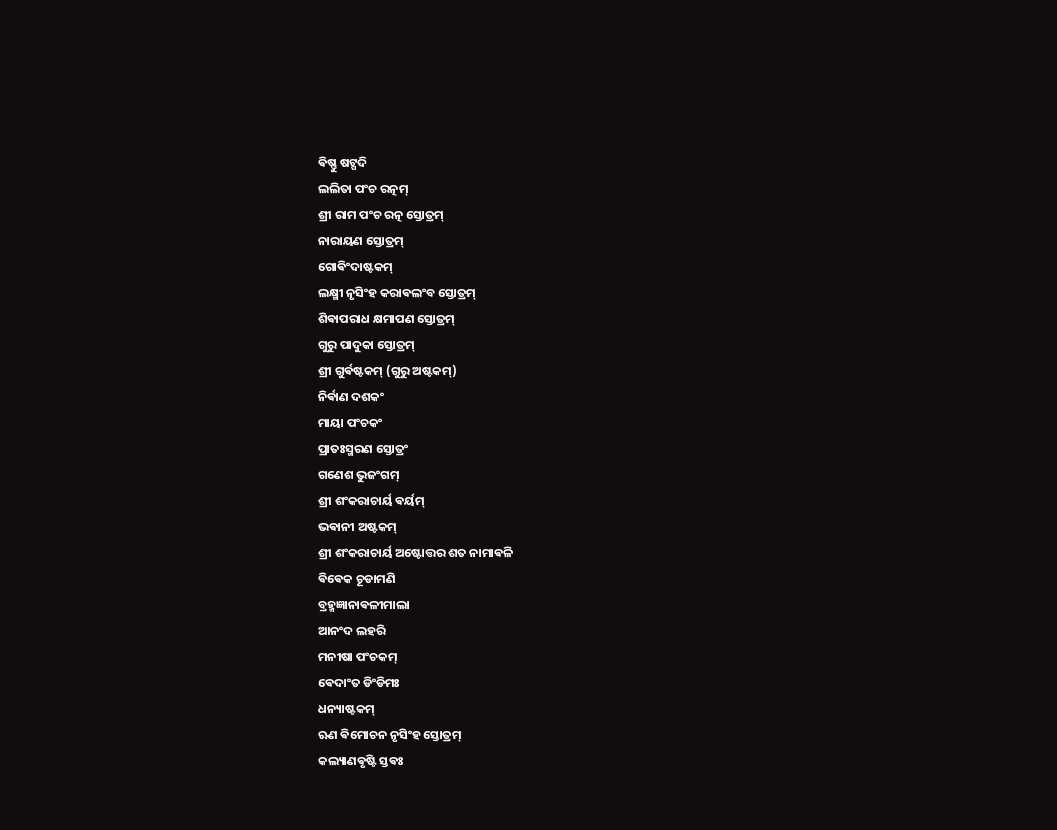ଵିଷ୍ଣୁ ଷଟ୍ପଦି
ଲଲିତା ପଂଚ ରତ୍ନମ୍
ଶ୍ରୀ ରାମ ପଂଚ ରତ୍ନ ସ୍ତୋତ୍ରମ୍
ନାରାୟଣ ସ୍ତୋତ୍ରମ୍
ଗୋଵିଂଦାଷ୍ଟକମ୍
ଲକ୍ଷ୍ମୀ ନୃସିଂହ କରାଵଲଂବ ସ୍ତୋତ୍ରମ୍
ଶିଵାପରାଧ କ୍ଷମାପଣ ସ୍ତୋତ୍ରମ୍
ଗୁରୁ ପାଦୁକା ସ୍ତୋତ୍ରମ୍
ଶ୍ରୀ ଗୁର୍ଵଷ୍ଟକମ୍ (ଗୁରୁ ଅଷ୍ଟକମ୍)
ନିର୍ଵାଣ ଦଶକଂ
ମାୟା ପଂଚକଂ
ପ୍ରାତଃସ୍ମରଣ ସ୍ତୋତ୍ରଂ
ଗଣେଶ ଭୁଜଂଗମ୍
ଶ୍ରୀ ଶଂକରାଚାର୍ୟ ଵର୍ୟମ୍
ଭଵାନୀ ଅଷ୍ଟକମ୍
ଶ୍ରୀ ଶଂକରାଚାର୍ୟ ଅଷ୍ଟୋତ୍ତର ଶତ ନାମାଵଳି
ଵିଵେକ ଚୂଡାମଣି
ବ୍ରହ୍ମଜ୍ଞାନାଵଳୀମାଲା
ଆନଂଦ ଲହରି
ମନୀଷା ପଂଚକମ୍
ଵେଦାଂତ ଡିଂଡିମଃ
ଧନ୍ୟାଷ୍ଟକମ୍
ଋଣ ଵିମୋଚନ ନୃସିଂହ ସ୍ତୋତ୍ରମ୍
କଲ୍ୟାଣଵୃଷ୍ଟି ସ୍ତଵଃ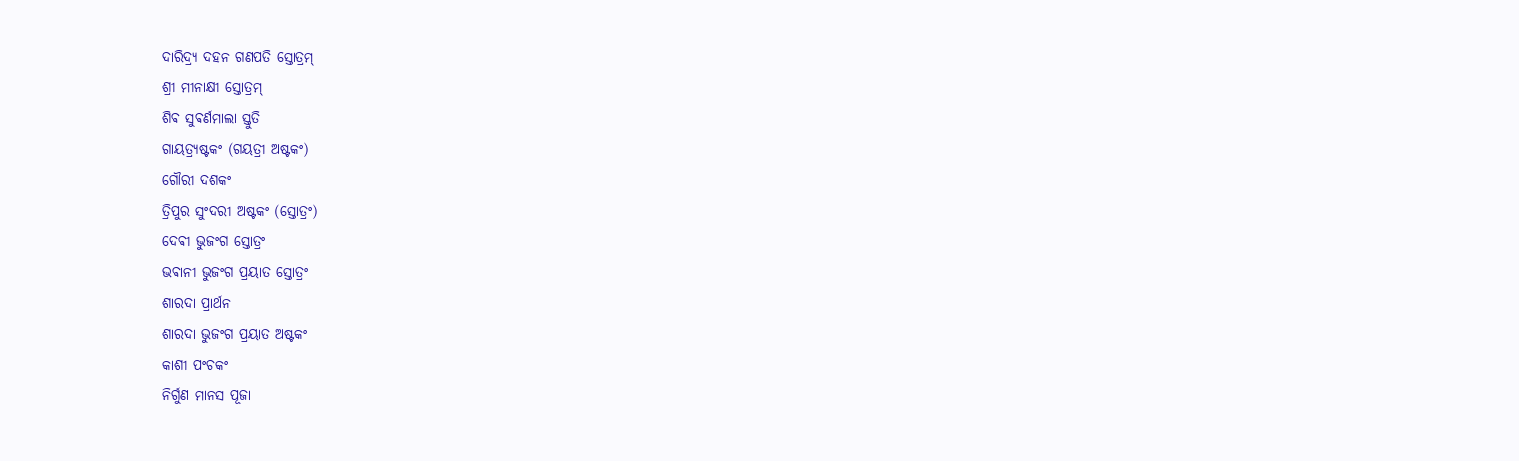ଦାରିଦ୍ର୍ୟ ଦହନ ଗଣପତି ସ୍ତୋତ୍ରମ୍
ଶ୍ରୀ ମୀନାକ୍ଷୀ ସ୍ତୋତ୍ରମ୍
ଶିଵ ସୁଵର୍ଣମାଲା ସ୍ତୁତି
ଗାୟତ୍ର୍ୟଷ୍ଟକଂ (ଗୟତ୍ରୀ ଅଷ୍ଟକଂ)
ଗୌରୀ ଦଶକଂ
ତ୍ରିପୁର ସୁଂଦରୀ ଅଷ୍ଟକଂ (ସ୍ତୋତ୍ରଂ)
ଦେଵୀ ଭୁଜଂଗ ସ୍ତୋତ୍ରଂ
ଭଵାନୀ ଭୁଜଂଗ ପ୍ରୟାତ ସ୍ତୋତ୍ରଂ
ଶାରଦା ପ୍ରାର୍ଥନ
ଶାରଦା ଭୁଜଂଗ ପ୍ରୟାତ ଅଷ୍ଟକଂ
କାଶୀ ପଂଚକଂ
ନିର୍ଗୁଣ ମାନସ ପୂଜା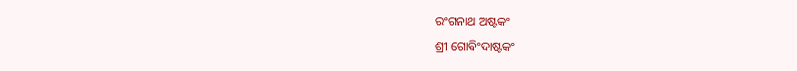ରଂଗନାଥ ଅଷ୍ଟକଂ
ଶ୍ରୀ ଗୋଵିଂଦାଷ୍ଟକଂ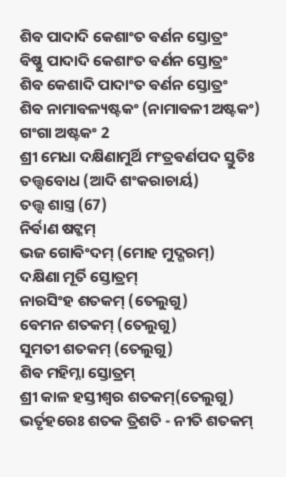ଶିଵ ପାଦାଦି କେଶାଂତ ଵର୍ଣନ ସ୍ତୋତ୍ରଂ
ଵିଷ୍ଣୁ ପାଦାଦି କେଶାଂତ ଵର୍ଣନ ସ୍ତୋତ୍ରଂ
ଶିଵ କେଶାଦି ପାଦାଂତ ଵର୍ଣନ ସ୍ତୋତ୍ରଂ
ଶିଵ ନାମାଵଳ୍ୟଷ୍ଟକଂ (ନାମାଵଳୀ ଅଷ୍ଟକଂ)
ଗଂଗା ଅଷ୍ଟକଂ 2
ଶ୍ରୀ ମେଧା ଦକ୍ଷିଣାମୁର୍ଥି ମଂତ୍ରଵର୍ଣପଦ ସ୍ତୁତିଃ
ତତ୍ତ୍ଵବୋଧ (ଆଦି ଶଂକରାଚାର୍ୟ)
ତତ୍ତ୍ଵ ଶାସ୍ତ୍ର (67)
ନିର୍ଵାଣ ଷଟ୍କମ୍
ଭଜ ଗୋଵିଂଦମ୍ (ମୋହ ମୁଦ୍ଗରମ୍)
ଦକ୍ଷିଣା ମୂର୍ତି ସ୍ତୋତ୍ରମ୍
ନାରସିଂହ ଶତକମ୍ (ତେଲୁଗୁ)
ଵେମନ ଶତକମ୍ (ତେଲୁଗୁ)
ସୁମତୀ ଶତକମ୍ (ତେଲୁଗୁ)
ଶିଵ ମହିମ୍ନା ସ୍ତୋତ୍ରମ୍
ଶ୍ରୀ କାଳ ହସ୍ତୀଶ୍ଵର ଶତକମ୍(ତେଲୁଗୁ)
ଭର୍ତୃହରେଃ ଶତକ ତ୍ରିଶତି - ନୀତି ଶତକମ୍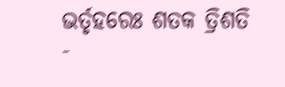ଭର୍ତୃହରେଃ ଶତକ ତ୍ରିଶତି -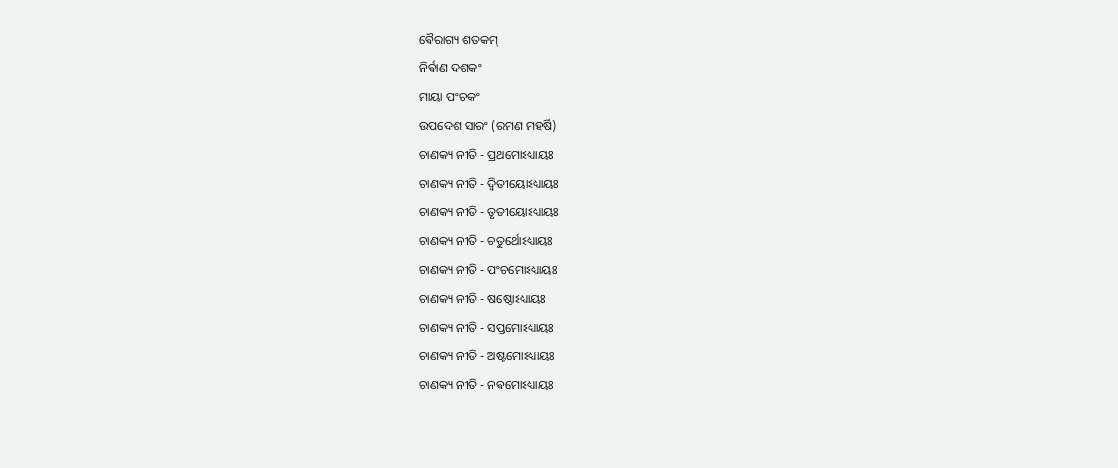ଵୈରାଗ୍ୟ ଶତକମ୍
ନିର୍ଵାଣ ଦଶକଂ
ମାୟା ପଂଚକଂ
ଉପଦେଶ ସାରଂ (ରମଣ ମହର୍ଷି)
ଚାଣକ୍ୟ ନୀତି - ପ୍ରଥମୋଽଧ୍ୟାୟଃ
ଚାଣକ୍ୟ ନୀତି - ଦ୍ଵିତୀୟୋଽଧ୍ୟାୟଃ
ଚାଣକ୍ୟ ନୀତି - ତୃତୀୟୋଽଧ୍ୟାୟଃ
ଚାଣକ୍ୟ ନୀତି - ଚତୁର୍ଥୋଽଧ୍ୟାୟଃ
ଚାଣକ୍ୟ ନୀତି - ପଂଚମୋଽଧ୍ୟାୟଃ
ଚାଣକ୍ୟ ନୀତି - ଷଷ୍ଠୋଽଧ୍ୟାୟଃ
ଚାଣକ୍ୟ ନୀତି - ସପ୍ତମୋଽଧ୍ୟାୟଃ
ଚାଣକ୍ୟ ନୀତି - ଅଷ୍ଟମୋଽଧ୍ୟାୟଃ
ଚାଣକ୍ୟ ନୀତି - ନଵମୋଽଧ୍ୟାୟଃ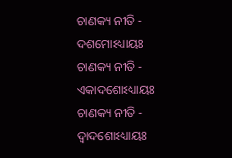ଚାଣକ୍ୟ ନୀତି - ଦଶମୋଽଧ୍ୟାୟଃ
ଚାଣକ୍ୟ ନୀତି - ଏକାଦଶୋଽଧ୍ୟାୟଃ
ଚାଣକ୍ୟ ନୀତି - ଦ୍ଵାଦଶୋଽଧ୍ୟାୟଃ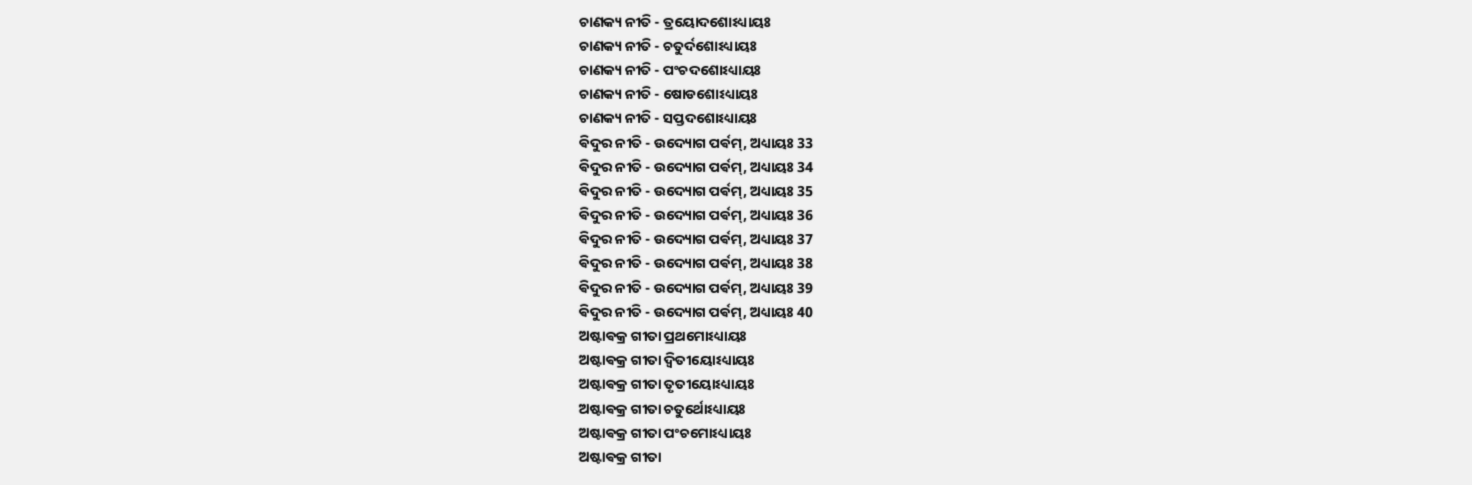ଚାଣକ୍ୟ ନୀତି - ତ୍ରୟୋଦଶୋଽଧ୍ୟାୟଃ
ଚାଣକ୍ୟ ନୀତି - ଚତୁର୍ଦଶୋଽଧ୍ୟାୟଃ
ଚାଣକ୍ୟ ନୀତି - ପଂଚଦଶୋଽଧ୍ୟାୟଃ
ଚାଣକ୍ୟ ନୀତି - ଷୋଡଶୋଽଧ୍ୟାୟଃ
ଚାଣକ୍ୟ ନୀତି - ସପ୍ତଦଶୋଽଧ୍ୟାୟଃ
ଵିଦୁର ନୀତି - ଉଦ୍ୟୋଗ ପର୍ଵମ୍, ଅଧ୍ୟାୟଃ 33
ଵିଦୁର ନୀତି - ଉଦ୍ୟୋଗ ପର୍ଵମ୍, ଅଧ୍ୟାୟଃ 34
ଵିଦୁର ନୀତି - ଉଦ୍ୟୋଗ ପର୍ଵମ୍, ଅଧ୍ୟାୟଃ 35
ଵିଦୁର ନୀତି - ଉଦ୍ୟୋଗ ପର୍ଵମ୍, ଅଧ୍ୟାୟଃ 36
ଵିଦୁର ନୀତି - ଉଦ୍ୟୋଗ ପର୍ଵମ୍, ଅଧ୍ୟାୟଃ 37
ଵିଦୁର ନୀତି - ଉଦ୍ୟୋଗ ପର୍ଵମ୍, ଅଧ୍ୟାୟଃ 38
ଵିଦୁର ନୀତି - ଉଦ୍ୟୋଗ ପର୍ଵମ୍, ଅଧ୍ୟାୟଃ 39
ଵିଦୁର ନୀତି - ଉଦ୍ୟୋଗ ପର୍ଵମ୍, ଅଧ୍ୟାୟଃ 40
ଅଷ୍ଟାଵକ୍ର ଗୀତା ପ୍ରଥମୋଽଧ୍ୟାୟଃ
ଅଷ୍ଟାଵକ୍ର ଗୀତା ଦ୍ଵିତୀୟୋଽଧ୍ୟାୟଃ
ଅଷ୍ଟାଵକ୍ର ଗୀତା ତୃତୀୟୋଽଧ୍ୟାୟଃ
ଅଷ୍ଟାଵକ୍ର ଗୀତା ଚତୁର୍ଥୋଽଧ୍ୟାୟଃ
ଅଷ୍ଟାଵକ୍ର ଗୀତା ପଂଚମୋଽଧ୍ୟାୟଃ
ଅଷ୍ଟାଵକ୍ର ଗୀତା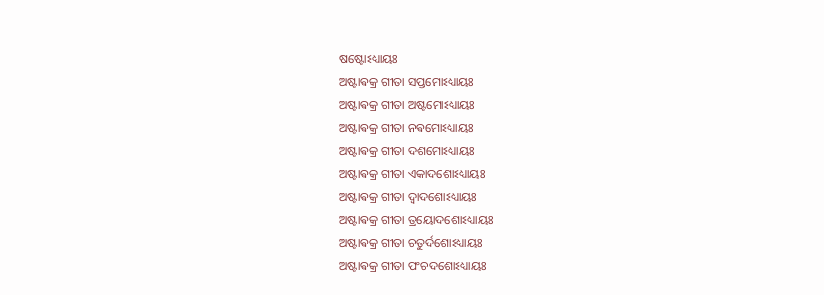ଷଷ୍ଟୋଽଧ୍ୟାୟଃ
ଅଷ୍ଟାଵକ୍ର ଗୀତା ସପ୍ତମୋଽଧ୍ୟାୟଃ
ଅଷ୍ଟାଵକ୍ର ଗୀତା ଅଷ୍ଟମୋଽଧ୍ୟାୟଃ
ଅଷ୍ଟାଵକ୍ର ଗୀତା ନଵମୋଽଧ୍ୟାୟଃ
ଅଷ୍ଟାଵକ୍ର ଗୀତା ଦଶମୋଽଧ୍ୟାୟଃ
ଅଷ୍ଟାଵକ୍ର ଗୀତା ଏକାଦଶୋଽଧ୍ୟାୟଃ
ଅଷ୍ଟାଵକ୍ର ଗୀତା ଦ୍ଵାଦଶୋଽଧ୍ୟାୟଃ
ଅଷ୍ଟାଵକ୍ର ଗୀତା ତ୍ରୟୋଦଶୋଽଧ୍ୟାୟଃ
ଅଷ୍ଟାଵକ୍ର ଗୀତା ଚତୁର୍ଦଶୋଽଧ୍ୟାୟଃ
ଅଷ୍ଟାଵକ୍ର ଗୀତା ପଂଚଦଶୋଽଧ୍ୟାୟଃ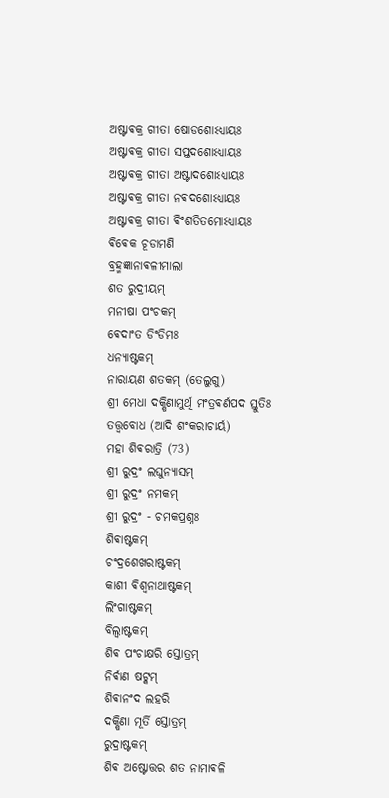ଅଷ୍ଟାଵକ୍ର ଗୀତା ଷୋଡଶୋଽଧ୍ୟାୟଃ
ଅଷ୍ଟାଵକ୍ର ଗୀତା ସପ୍ତଦଶୋଽଧ୍ୟାୟଃ
ଅଷ୍ଟାଵକ୍ର ଗୀତା ଅଷ୍ଟାଦଶୋଽଧ୍ୟାୟଃ
ଅଷ୍ଟାଵକ୍ର ଗୀତା ନଵଦଶୋଽଧ୍ୟାୟଃ
ଅଷ୍ଟାଵକ୍ର ଗୀତା ଵିଂଶତିତମୋଽଧ୍ୟାୟଃ
ଵିଵେକ ଚୂଡାମଣି
ବ୍ରହ୍ମଜ୍ଞାନାଵଳୀମାଲା
ଶତ ରୁଦ୍ରୀୟମ୍
ମନୀଷା ପଂଚକମ୍
ଵେଦାଂତ ଡିଂଡିମଃ
ଧନ୍ୟାଷ୍ଟକମ୍
ନାରାୟଣ ଶତକମ୍ (ତେଲୁଗୁ)
ଶ୍ରୀ ମେଧା ଦକ୍ଷିଣାମୁର୍ଥି ମଂତ୍ରଵର୍ଣପଦ ସ୍ତୁତିଃ
ତତ୍ତ୍ଵବୋଧ (ଆଦି ଶଂକରାଚାର୍ୟ)
ମହା ଶିଵରାତ୍ରି (73)
ଶ୍ରୀ ରୁଦ୍ରଂ ଲଘୁନ୍ୟାସମ୍
ଶ୍ରୀ ରୁଦ୍ରଂ ନମକମ୍
ଶ୍ରୀ ରୁଦ୍ରଂ - ଚମକପ୍ରଶ୍ନଃ
ଶିଵାଷ୍ଟକମ୍
ଚଂଦ୍ରଶେଖରାଷ୍ଟକମ୍
କାଶୀ ଵିଶ୍ଵନାଥାଷ୍ଟକମ୍
ଲିଂଗାଷ୍ଟକମ୍
ବିଲ୍ଵାଷ୍ଟକମ୍
ଶିଵ ପଂଚାକ୍ଷରି ସ୍ତୋତ୍ରମ୍
ନିର୍ଵାଣ ଷଟ୍କମ୍
ଶିଵାନଂଦ ଲହରି
ଦକ୍ଷିଣା ମୂର୍ତି ସ୍ତୋତ୍ରମ୍
ରୁଦ୍ରାଷ୍ଟକମ୍
ଶିଵ ଅଷ୍ଟୋତ୍ତର ଶତ ନାମାଵଳି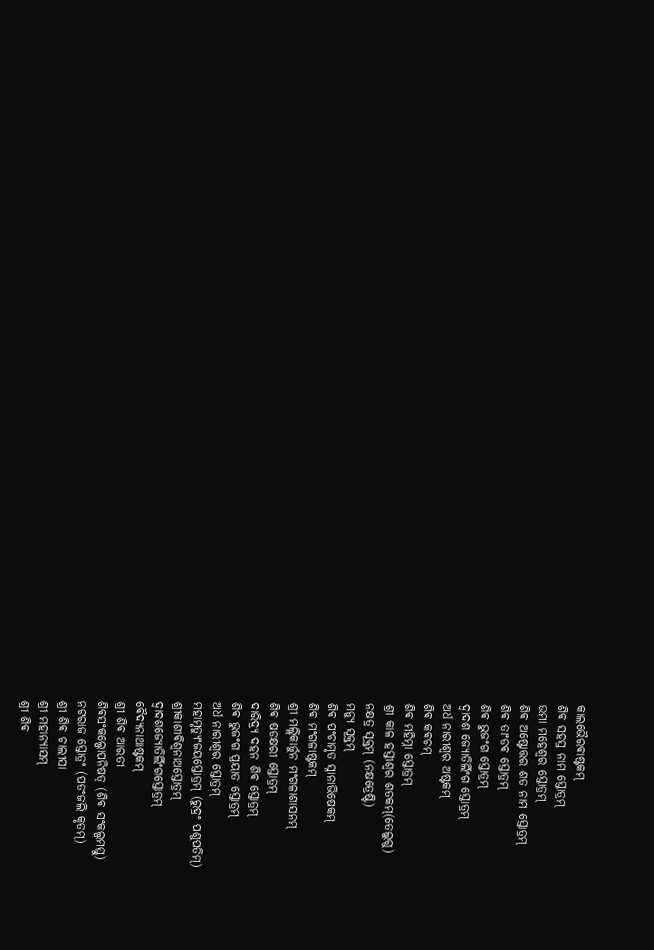କାଲଭୈରଵାଷ୍ଟକମ୍
ଶିଵ ସହସ୍ର ନାମ ସ୍ତୋତ୍ରମ୍
ଉମା ମହେଶ୍ଵର ସ୍ତୋତ୍ରମ୍
ଶିଵ ଅଷ୍ଟୋତ୍ତର ଶତ ନାମ ସ୍ତୋତ୍ରମ୍
ଶିଵ ତାଂଡଵ ସ୍ତୋତ୍ରମ୍
ଶିଵ ଭୁଜଂଗ ସ୍ତୋତ୍ରମ୍
ଦ୍ଵାଦଶ ଜ୍ୟୋତିର୍ଲିଂଗ ସ୍ତୋତ୍ରମ୍
ଅର୍ଧ ନାରୀଶ୍ଵର ଅଷ୍ଟକମ୍
ଶିଵ କଵଚମ୍
ଶିଵ ମହିମ୍ନା ସ୍ତୋତ୍ରମ୍
ଶ୍ରୀ କାଳ ହସ୍ତୀଶ୍ଵର ଶତକମ୍(ତେଲୁଗୁ)
ନକ୍ଷତ୍ର ସୂକ୍ତମ୍ (ନକ୍ଷତ୍ରେଷ୍ଟି)
ମନ୍ୟୁ ସୂକ୍ତମ୍
ଶିଵ ପଂଚାମୃତ ସ୍ନାନାଭିଷେକମ୍
ଶିଵ ମଂଗଳାଷ୍ଟକମ୍
ଶ୍ରୀ ମଲ୍ଲିକାର୍ଜୁନ ମଂଗଳାଶାସନମ୍
ଶିଵ ଷଡକ୍ଷରୀ ସ୍ତୋତ୍ରମ୍
ଦାରିଦ୍ର୍ୟ ଦହନ ଶିଵ ସ୍ତୋତ୍ରମ୍
ଶିଵ ଭୁଜଂଗ ପ୍ରୟାତ ସ୍ତୋତ୍ରମ୍
ଅର୍ଧ ନାରୀଶ୍ଵର ସ୍ତୋତ୍ରମ୍
ମହାମୃତ୍ୟୁଂଜୟସ୍ତୋତ୍ରମ୍ (ରୁଦ୍ରଂ ପଶୁପତିମ୍)
ଶ୍ରୀକାଶୀଵିଶ୍ଵନାଥସ୍ତୋତ୍ରମ୍
ଦ୍ଵାଦଶଜ୍ୟୋତିର୍ଲିଂଗସ୍ତୋତ୍ରମ୍
ଵୈଦ୍ୟନାଥାଷ୍ଟକମ୍
ଶ୍ରୀ ଶିଵ ଆରତୀ
ଶିଵସଂକଲ୍ପୋପନିଷତ୍ (ଶିଵ ସଂକଲ୍ପମସ୍ତୁ)
ନଟରାଜ ସ୍ତୋତ୍ରଂ (ପତଂଜଲି କୃତମ୍)
ଶ୍ରୀ ଶିଵ ଚାଲୀସା
ଶ୍ରୀ ମହାନ୍ୟାସମ୍
ଶ୍ରୀ ଶିଵ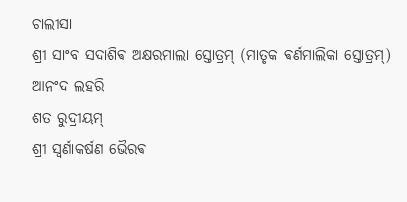ଚାଲୀସା
ଶ୍ରୀ ସାଂବ ସଦାଶିଵ ଅକ୍ଷରମାଲା ସ୍ତୋତ୍ରମ୍ (ମାତୃକ ଵର୍ଣମାଲିକା ସ୍ତୋତ୍ରମ୍)
ଆନଂଦ ଲହରି
ଶତ ରୁଦ୍ରୀୟମ୍
ଶ୍ରୀ ସ୍ଵର୍ଣାକର୍ଷଣ ଭୈରଵ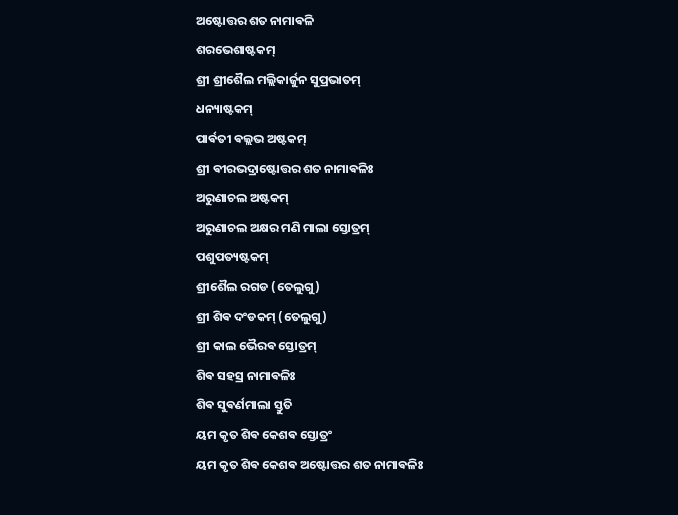ଅଷ୍ଟୋତ୍ତର ଶତ ନାମାଵଳି
ଶରଭେଶାଷ୍ଟକମ୍
ଶ୍ରୀ ଶ୍ରୀଶୈଲ ମଲ୍ଲିକାର୍ଜୁନ ସୁପ୍ରଭାତମ୍
ଧନ୍ୟାଷ୍ଟକମ୍
ପାର୍ଵତୀ ଵଲ୍ଲଭ ଅଷ୍ଟକମ୍
ଶ୍ରୀ ଵୀରଭଦ୍ରାଷ୍ଟୋତ୍ତର ଶତ ନାମାଵଳିଃ
ଅରୁଣାଚଲ ଅଷ୍ଟକମ୍
ଅରୁଣାଚଲ ଅକ୍ଷର ମଣି ମାଲା ସ୍ତୋତ୍ରମ୍
ପଶୁପତ୍ୟଷ୍ଟକମ୍
ଶ୍ରୀଶୈଲ ରଗଡ (ତେଲୁଗୁ)
ଶ୍ରୀ ଶିଵ ଦଂଡକମ୍ (ତେଲୁଗୁ)
ଶ୍ରୀ କାଲ ଭୈରଵ ସ୍ତୋତ୍ରମ୍
ଶିଵ ସହସ୍ର ନାମାଵଳିଃ
ଶିଵ ସୁଵର୍ଣମାଲା ସ୍ତୁତି
ୟମ କୃତ ଶିଵ କେଶଵ ସ୍ତୋତ୍ରଂ
ୟମ କୃତ ଶିଵ କେଶଵ ଅଷ୍ଟୋତ୍ତର ଶତ ନାମାଵଳିଃ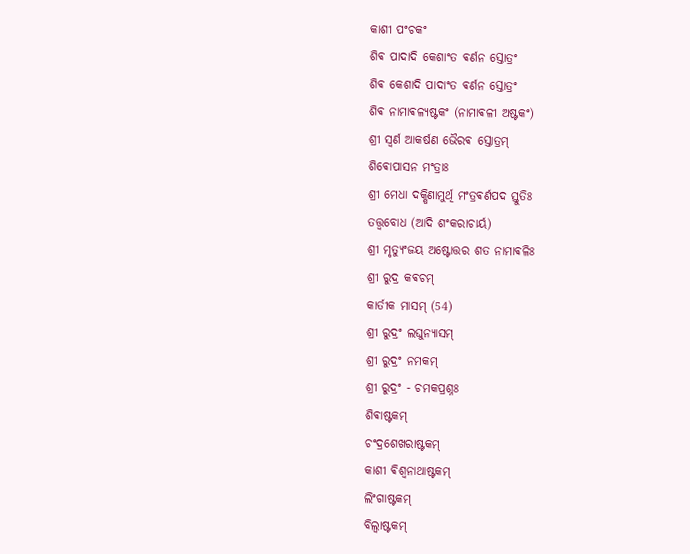କାଶୀ ପଂଚକଂ
ଶିଵ ପାଦାଦି କେଶାଂତ ଵର୍ଣନ ସ୍ତୋତ୍ରଂ
ଶିଵ କେଶାଦି ପାଦାଂତ ଵର୍ଣନ ସ୍ତୋତ୍ରଂ
ଶିଵ ନାମାଵଳ୍ୟଷ୍ଟକଂ (ନାମାଵଳୀ ଅଷ୍ଟକଂ)
ଶ୍ରୀ ସ୍ଵର୍ଣ ଆକର୍ଷଣ ଭୈରଵ ସ୍ତୋତ୍ରମ୍
ଶିଵୋପାସନ ମଂତ୍ରାଃ
ଶ୍ରୀ ମେଧା ଦକ୍ଷିଣାମୁର୍ଥି ମଂତ୍ରଵର୍ଣପଦ ସ୍ତୁତିଃ
ତତ୍ତ୍ଵବୋଧ (ଆଦି ଶଂକରାଚାର୍ୟ)
ଶ୍ରୀ ମୃତ୍ୟୁଂଜୟ ଅଷ୍ଟୋତ୍ତର ଶତ ନାମାଵଳିଃ
ଶ୍ରୀ ରୁଦ୍ର କଵଚମ୍
କାର୍ତୀକ ମାସମ୍ (54)
ଶ୍ରୀ ରୁଦ୍ରଂ ଲଘୁନ୍ୟାସମ୍
ଶ୍ରୀ ରୁଦ୍ରଂ ନମକମ୍
ଶ୍ରୀ ରୁଦ୍ରଂ - ଚମକପ୍ରଶ୍ନଃ
ଶିଵାଷ୍ଟକମ୍
ଚଂଦ୍ରଶେଖରାଷ୍ଟକମ୍
କାଶୀ ଵିଶ୍ଵନାଥାଷ୍ଟକମ୍
ଲିଂଗାଷ୍ଟକମ୍
ବିଲ୍ଵାଷ୍ଟକମ୍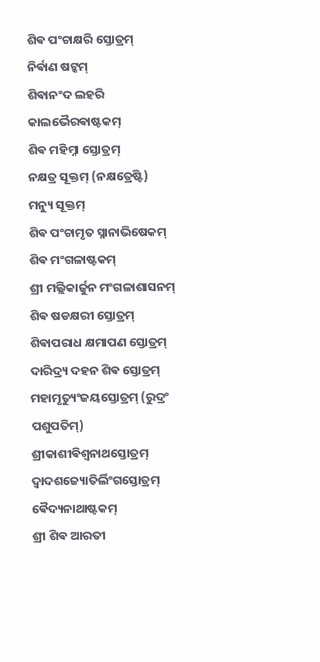ଶିଵ ପଂଚାକ୍ଷରି ସ୍ତୋତ୍ରମ୍
ନିର୍ଵାଣ ଷଟ୍କମ୍
ଶିଵାନଂଦ ଲହରି
କାଲଭୈରଵାଷ୍ଟକମ୍
ଶିଵ ମହିମ୍ନା ସ୍ତୋତ୍ରମ୍
ନକ୍ଷତ୍ର ସୂକ୍ତମ୍ (ନକ୍ଷତ୍ରେଷ୍ଟି)
ମନ୍ୟୁ ସୂକ୍ତମ୍
ଶିଵ ପଂଚାମୃତ ସ୍ନାନାଭିଷେକମ୍
ଶିଵ ମଂଗଳାଷ୍ଟକମ୍
ଶ୍ରୀ ମଲ୍ଲିକାର୍ଜୁନ ମଂଗଳାଶାସନମ୍
ଶିଵ ଷଡକ୍ଷରୀ ସ୍ତୋତ୍ରମ୍
ଶିଵାପରାଧ କ୍ଷମାପଣ ସ୍ତୋତ୍ରମ୍
ଦାରିଦ୍ର୍ୟ ଦହନ ଶିଵ ସ୍ତୋତ୍ରମ୍
ମହାମୃତ୍ୟୁଂଜୟସ୍ତୋତ୍ରମ୍ (ରୁଦ୍ରଂ ପଶୁପତିମ୍)
ଶ୍ରୀକାଶୀଵିଶ୍ଵନାଥସ୍ତୋତ୍ରମ୍
ଦ୍ଵାଦଶଜ୍ୟୋତିର୍ଲିଂଗସ୍ତୋତ୍ରମ୍
ଵୈଦ୍ୟନାଥାଷ୍ଟକମ୍
ଶ୍ରୀ ଶିଵ ଆରତୀ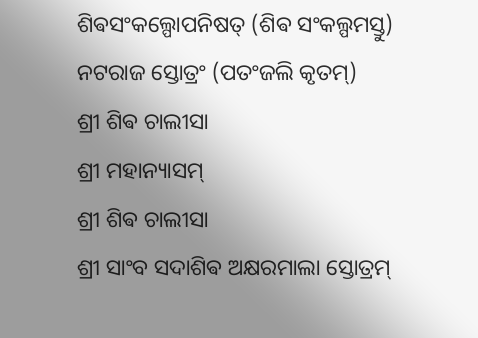ଶିଵସଂକଲ୍ପୋପନିଷତ୍ (ଶିଵ ସଂକଲ୍ପମସ୍ତୁ)
ନଟରାଜ ସ୍ତୋତ୍ରଂ (ପତଂଜଲି କୃତମ୍)
ଶ୍ରୀ ଶିଵ ଚାଲୀସା
ଶ୍ରୀ ମହାନ୍ୟାସମ୍
ଶ୍ରୀ ଶିଵ ଚାଲୀସା
ଶ୍ରୀ ସାଂବ ସଦାଶିଵ ଅକ୍ଷରମାଲା ସ୍ତୋତ୍ରମ୍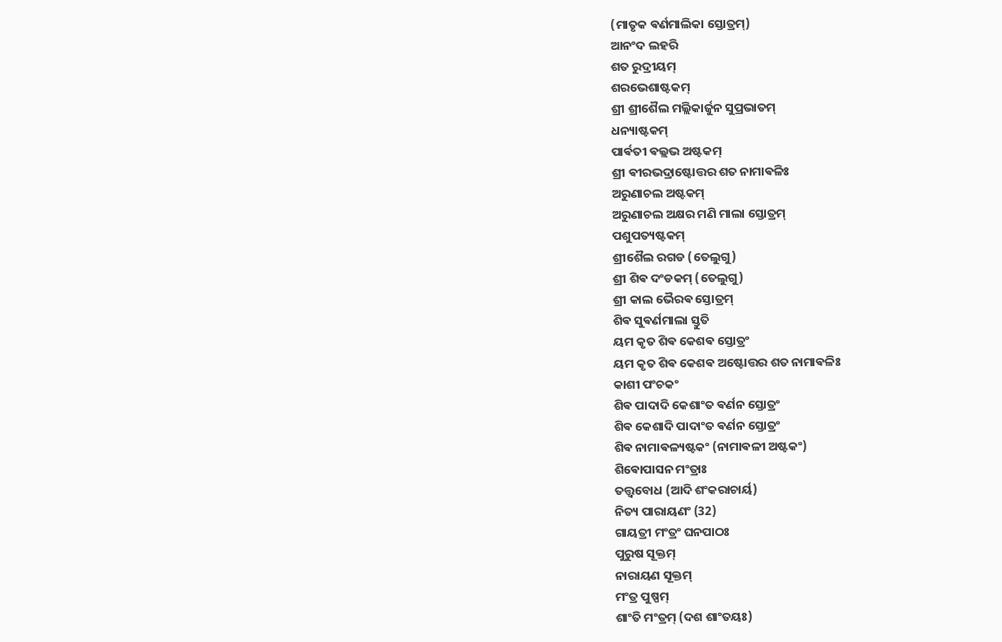(ମାତୃକ ଵର୍ଣମାଲିକା ସ୍ତୋତ୍ରମ୍)
ଆନଂଦ ଲହରି
ଶତ ରୁଦ୍ରୀୟମ୍
ଶରଭେଶାଷ୍ଟକମ୍
ଶ୍ରୀ ଶ୍ରୀଶୈଲ ମଲ୍ଲିକାର୍ଜୁନ ସୁପ୍ରଭାତମ୍
ଧନ୍ୟାଷ୍ଟକମ୍
ପାର୍ଵତୀ ଵଲ୍ଲଭ ଅଷ୍ଟକମ୍
ଶ୍ରୀ ଵୀରଭଦ୍ରାଷ୍ଟୋତ୍ତର ଶତ ନାମାଵଳିଃ
ଅରୁଣାଚଲ ଅଷ୍ଟକମ୍
ଅରୁଣାଚଲ ଅକ୍ଷର ମଣି ମାଲା ସ୍ତୋତ୍ରମ୍
ପଶୁପତ୍ୟଷ୍ଟକମ୍
ଶ୍ରୀଶୈଲ ରଗଡ (ତେଲୁଗୁ)
ଶ୍ରୀ ଶିଵ ଦଂଡକମ୍ (ତେଲୁଗୁ)
ଶ୍ରୀ କାଲ ଭୈରଵ ସ୍ତୋତ୍ରମ୍
ଶିଵ ସୁଵର୍ଣମାଲା ସ୍ତୁତି
ୟମ କୃତ ଶିଵ କେଶଵ ସ୍ତୋତ୍ରଂ
ୟମ କୃତ ଶିଵ କେଶଵ ଅଷ୍ଟୋତ୍ତର ଶତ ନାମାଵଳିଃ
କାଶୀ ପଂଚକଂ
ଶିଵ ପାଦାଦି କେଶାଂତ ଵର୍ଣନ ସ୍ତୋତ୍ରଂ
ଶିଵ କେଶାଦି ପାଦାଂତ ଵର୍ଣନ ସ୍ତୋତ୍ରଂ
ଶିଵ ନାମାଵଳ୍ୟଷ୍ଟକଂ (ନାମାଵଳୀ ଅଷ୍ଟକଂ)
ଶିଵୋପାସନ ମଂତ୍ରାଃ
ତତ୍ତ୍ଵବୋଧ (ଆଦି ଶଂକରାଚାର୍ୟ)
ନିତ୍ୟ ପାରାୟଣଂ (32)
ଗାୟତ୍ରୀ ମଂତ୍ରଂ ଘନପାଠଃ
ପୁରୁଷ ସୂକ୍ତମ୍
ନାରାୟଣ ସୂକ୍ତମ୍
ମଂତ୍ର ପୁଷ୍ପମ୍
ଶାଂତି ମଂତ୍ରମ୍ (ଦଶ ଶାଂତୟଃ)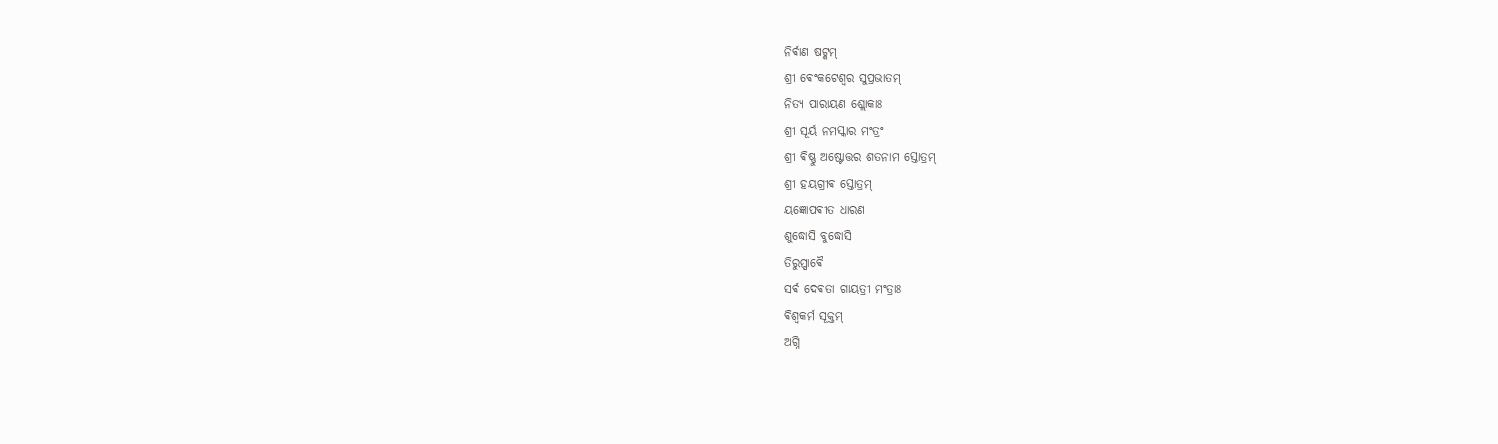ନିର୍ଵାଣ ଷଟ୍କମ୍
ଶ୍ରୀ ଵେଂକଟେଶ୍ଵର ସୁପ୍ରଭାତମ୍
ନିତ୍ୟ ପାରାୟଣ ଶ୍ଲୋକାଃ
ଶ୍ରୀ ସୂର୍ୟ ନମସ୍କାର ମଂତ୍ରଂ
ଶ୍ରୀ ଵିଷ୍ଣୁ ଅଷ୍ଟୋତ୍ତର ଶତନାମ ସ୍ତୋତ୍ରମ୍
ଶ୍ରୀ ହୟଗ୍ରୀଵ ସ୍ତୋତ୍ରମ୍
ୟଜ୍ଞୋପଵୀତ ଧାରଣ
ଶୁଦ୍ଧୋସି ବୁଦ୍ଧୋସି
ତିରୁପ୍ପାଵୈ
ସର୍ଵ ଦେଵତା ଗାୟତ୍ରୀ ମଂତ୍ରାଃ
ଵିଶ୍ଵକର୍ମ ସୂକ୍ତମ୍
ଅଗ୍ନି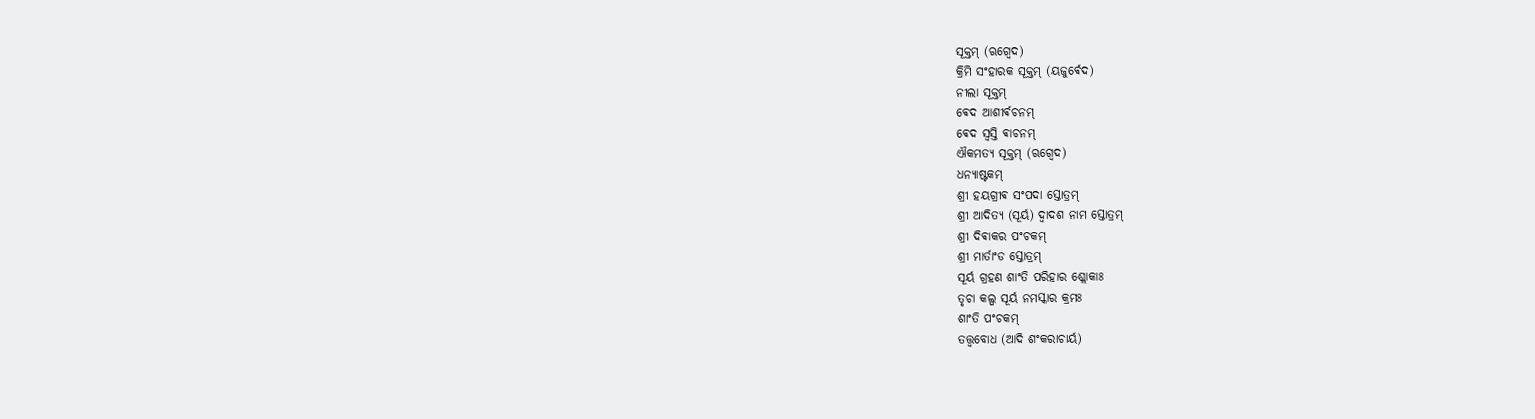ସୂକ୍ତମ୍ (ଋଗ୍ଵେଦ)
କ୍ରିମି ସଂହାରକ ସୂକ୍ତମ୍ (ୟଜୁର୍ଵେଦ)
ନୀଲା ସୂକ୍ତମ୍
ଵେଦ ଆଶୀର୍ଵଚନମ୍
ଵେଦ ସ୍ଵସ୍ତି ଵାଚନମ୍
ଐକମତ୍ୟ ସୂକ୍ତମ୍ (ଋଗ୍ଵେଦ)
ଧନ୍ୟାଷ୍ଟକମ୍
ଶ୍ରୀ ହୟଗ୍ରୀଵ ସଂପଦା ସ୍ତୋତ୍ରମ୍
ଶ୍ରୀ ଆଦିତ୍ୟ (ସୂର୍ୟ) ଦ୍ଵାଦଶ ନାମ ସ୍ତୋତ୍ରମ୍
ଶ୍ରୀ ଦିଵାକର ପଂଚକମ୍
ଶ୍ରୀ ମାର୍ତାଂଡ ସ୍ତୋତ୍ରମ୍
ସୂର୍ୟ ଗ୍ରହଣ ଶାଂତି ପରିହାର ଶ୍ଲୋକାଃ
ତୃଚା କଲ୍ପ ସୂର୍ୟ ନମସ୍କାର କ୍ରମଃ
ଶାଂତି ପଂଚକମ୍
ତତ୍ତ୍ଵବୋଧ (ଆଦି ଶଂକରାଚାର୍ୟ)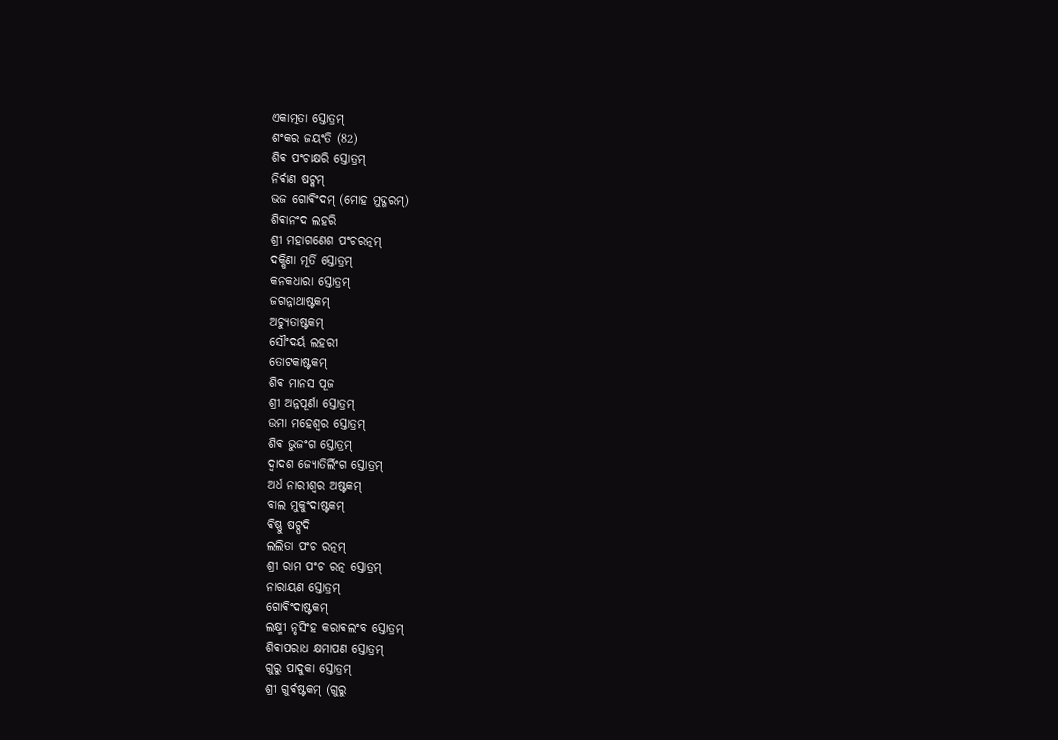ଏକାତ୍ମତା ସ୍ତୋତ୍ରମ୍
ଶଂକର ଜୟଂତି (82)
ଶିଵ ପଂଚାକ୍ଷରି ସ୍ତୋତ୍ରମ୍
ନିର୍ଵାଣ ଷଟ୍କମ୍
ଭଜ ଗୋଵିଂଦମ୍ (ମୋହ ମୁଦ୍ଗରମ୍)
ଶିଵାନଂଦ ଲହରି
ଶ୍ରୀ ମହାଗଣେଶ ପଂଚରତ୍ନମ୍
ଦକ୍ଷିଣା ମୂର୍ତି ସ୍ତୋତ୍ରମ୍
କନକଧାରା ସ୍ତୋତ୍ରମ୍
ଜଗନ୍ନାଥାଷ୍ଟକମ୍
ଅଚ୍ୟୁତାଷ୍ଟକମ୍
ସୌଂଦର୍ୟ ଲହରୀ
ତୋଟକାଷ୍ଟକମ୍
ଶିଵ ମାନସ ପୂଜ
ଶ୍ରୀ ଅନ୍ନପୂର୍ଣା ସ୍ତୋତ୍ରମ୍
ଉମା ମହେଶ୍ଵର ସ୍ତୋତ୍ରମ୍
ଶିଵ ଭୁଜଂଗ ସ୍ତୋତ୍ରମ୍
ଦ୍ଵାଦଶ ଜ୍ୟୋତିର୍ଲିଂଗ ସ୍ତୋତ୍ରମ୍
ଅର୍ଧ ନାରୀଶ୍ଵର ଅଷ୍ଟକମ୍
ବାଲ ମୁକୁଂଦାଷ୍ଟକମ୍
ଵିଷ୍ଣୁ ଷଟ୍ପଦି
ଲଲିତା ପଂଚ ରତ୍ନମ୍
ଶ୍ରୀ ରାମ ପଂଚ ରତ୍ନ ସ୍ତୋତ୍ରମ୍
ନାରାୟଣ ସ୍ତୋତ୍ରମ୍
ଗୋଵିଂଦାଷ୍ଟକମ୍
ଲକ୍ଷ୍ମୀ ନୃସିଂହ କରାଵଲଂବ ସ୍ତୋତ୍ରମ୍
ଶିଵାପରାଧ କ୍ଷମାପଣ ସ୍ତୋତ୍ରମ୍
ଗୁରୁ ପାଦୁକା ସ୍ତୋତ୍ରମ୍
ଶ୍ରୀ ଗୁର୍ଵଷ୍ଟକମ୍ (ଗୁରୁ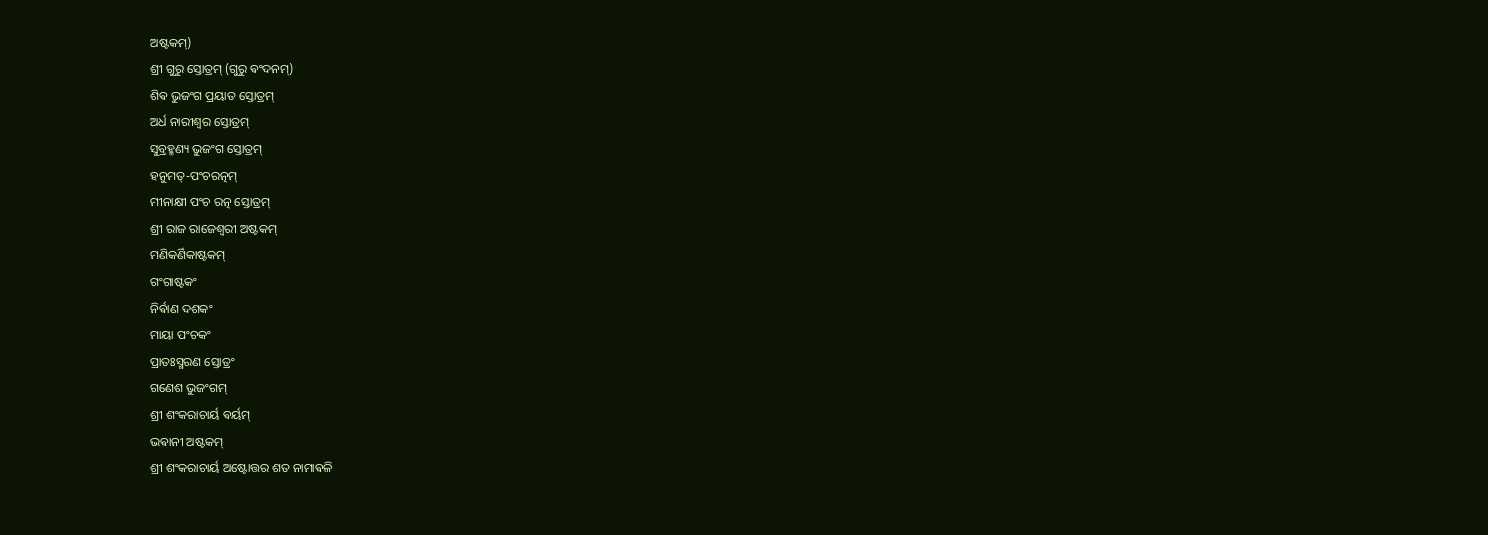ଅଷ୍ଟକମ୍)
ଶ୍ରୀ ଗୁରୁ ସ୍ତୋତ୍ରମ୍ (ଗୁରୁ ଵଂଦନମ୍)
ଶିଵ ଭୁଜଂଗ ପ୍ରୟାତ ସ୍ତୋତ୍ରମ୍
ଅର୍ଧ ନାରୀଶ୍ଵର ସ୍ତୋତ୍ରମ୍
ସୁବ୍ରହ୍ମଣ୍ୟ ଭୁଜଂଗ ସ୍ତୋତ୍ରମ୍
ହନୁମତ୍-ପଂଚରତ୍ନମ୍
ମୀନାକ୍ଷୀ ପଂଚ ରତ୍ନ ସ୍ତୋତ୍ରମ୍
ଶ୍ରୀ ରାଜ ରାଜେଶ୍ଵରୀ ଅଷ୍ଟକମ୍
ମଣିକର୍ଣିକାଷ୍ଟକମ୍
ଗଂଗାଷ୍ଟକଂ
ନିର୍ଵାଣ ଦଶକଂ
ମାୟା ପଂଚକଂ
ପ୍ରାତଃସ୍ମରଣ ସ୍ତୋତ୍ରଂ
ଗଣେଶ ଭୁଜଂଗମ୍
ଶ୍ରୀ ଶଂକରାଚାର୍ୟ ଵର୍ୟମ୍
ଭଵାନୀ ଅଷ୍ଟକମ୍
ଶ୍ରୀ ଶଂକରାଚାର୍ୟ ଅଷ୍ଟୋତ୍ତର ଶତ ନାମାଵଳି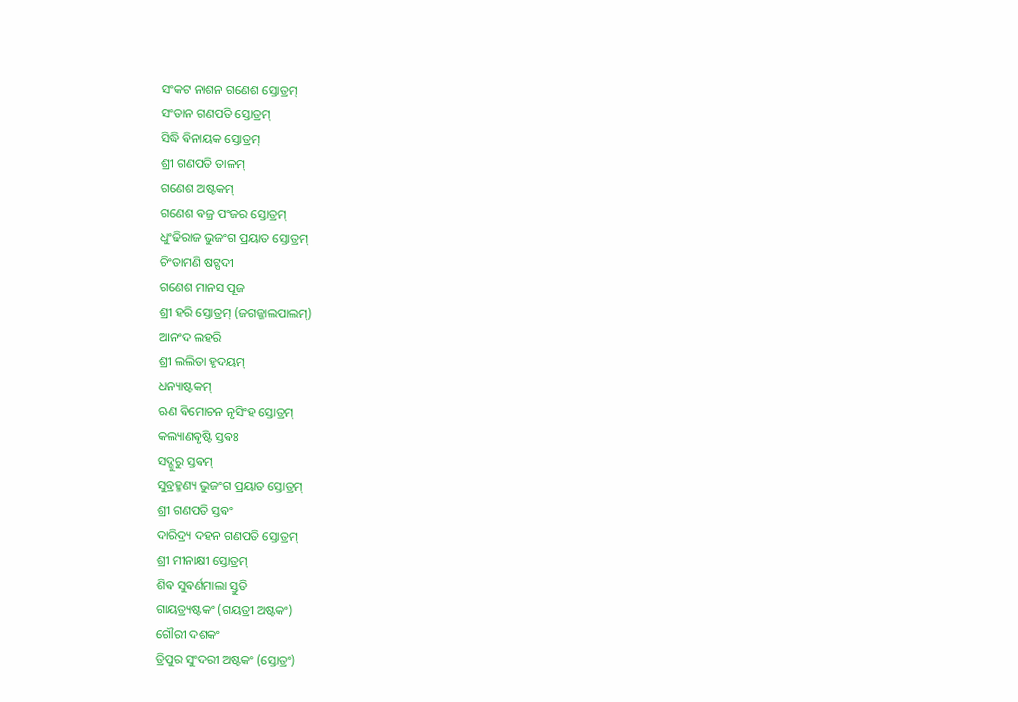ସଂକଟ ନାଶନ ଗଣେଶ ସ୍ତୋତ୍ରମ୍
ସଂତାନ ଗଣପତି ସ୍ତୋତ୍ରମ୍
ସିଦ୍ଧି ଵିନାୟକ ସ୍ତୋତ୍ରମ୍
ଶ୍ରୀ ଗଣପତି ତାଳମ୍
ଗଣେଶ ଅଷ୍ଟକମ୍
ଗଣେଶ ଵଜ୍ର ପଂଜର ସ୍ତୋତ୍ରମ୍
ଧୁଂଢିରାଜ ଭୁଜଂଗ ପ୍ରୟାତ ସ୍ତୋତ୍ରମ୍
ଚିଂତାମଣି ଷଟ୍ପଦୀ
ଗଣେଶ ମାନସ ପୂଜ
ଶ୍ରୀ ହରି ସ୍ତୋତ୍ରମ୍ (ଜଗଜ୍ଜାଲପାଲମ୍)
ଆନଂଦ ଲହରି
ଶ୍ରୀ ଲଲିତା ହୃଦୟମ୍
ଧନ୍ୟାଷ୍ଟକମ୍
ଋଣ ଵିମୋଚନ ନୃସିଂହ ସ୍ତୋତ୍ରମ୍
କଲ୍ୟାଣଵୃଷ୍ଟି ସ୍ତଵଃ
ସଦ୍ଗୁରୁ ସ୍ତଵମ୍
ସୁବ୍ରହ୍ମଣ୍ୟ ଭୁଜଂଗ ପ୍ରୟାତ ସ୍ତୋତ୍ରମ୍
ଶ୍ରୀ ଗଣପତି ସ୍ତଵଂ
ଦାରିଦ୍ର୍ୟ ଦହନ ଗଣପତି ସ୍ତୋତ୍ରମ୍
ଶ୍ରୀ ମୀନାକ୍ଷୀ ସ୍ତୋତ୍ରମ୍
ଶିଵ ସୁଵର୍ଣମାଲା ସ୍ତୁତି
ଗାୟତ୍ର୍ୟଷ୍ଟକଂ (ଗୟତ୍ରୀ ଅଷ୍ଟକଂ)
ଗୌରୀ ଦଶକଂ
ତ୍ରିପୁର ସୁଂଦରୀ ଅଷ୍ଟକଂ (ସ୍ତୋତ୍ରଂ)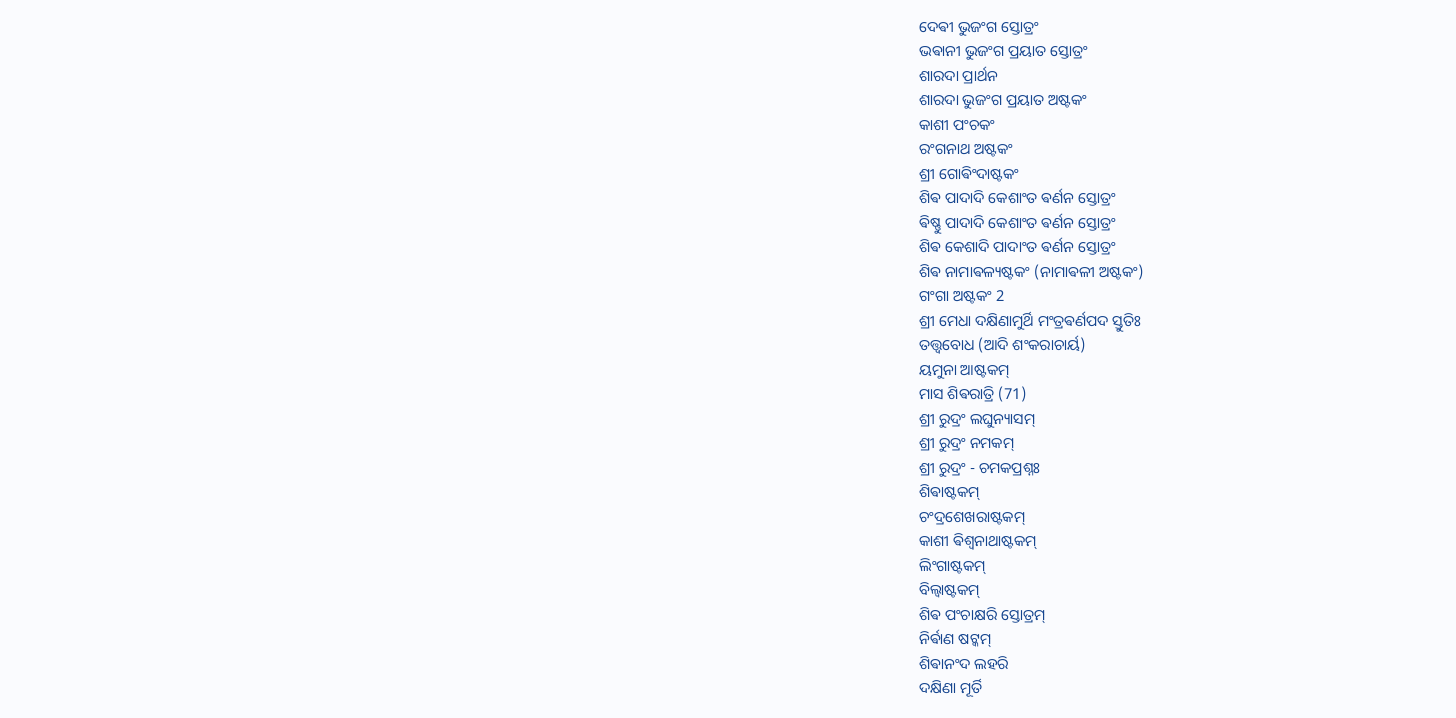ଦେଵୀ ଭୁଜଂଗ ସ୍ତୋତ୍ରଂ
ଭଵାନୀ ଭୁଜଂଗ ପ୍ରୟାତ ସ୍ତୋତ୍ରଂ
ଶାରଦା ପ୍ରାର୍ଥନ
ଶାରଦା ଭୁଜଂଗ ପ୍ରୟାତ ଅଷ୍ଟକଂ
କାଶୀ ପଂଚକଂ
ରଂଗନାଥ ଅଷ୍ଟକଂ
ଶ୍ରୀ ଗୋଵିଂଦାଷ୍ଟକଂ
ଶିଵ ପାଦାଦି କେଶାଂତ ଵର୍ଣନ ସ୍ତୋତ୍ରଂ
ଵିଷ୍ଣୁ ପାଦାଦି କେଶାଂତ ଵର୍ଣନ ସ୍ତୋତ୍ରଂ
ଶିଵ କେଶାଦି ପାଦାଂତ ଵର୍ଣନ ସ୍ତୋତ୍ରଂ
ଶିଵ ନାମାଵଳ୍ୟଷ୍ଟକଂ (ନାମାଵଳୀ ଅଷ୍ଟକଂ)
ଗଂଗା ଅଷ୍ଟକଂ 2
ଶ୍ରୀ ମେଧା ଦକ୍ଷିଣାମୁର୍ଥି ମଂତ୍ରଵର୍ଣପଦ ସ୍ତୁତିଃ
ତତ୍ତ୍ଵବୋଧ (ଆଦି ଶଂକରାଚାର୍ୟ)
ୟମୁନା ଆଷ୍ଟକମ୍
ମାସ ଶିଵରାତ୍ରି (71)
ଶ୍ରୀ ରୁଦ୍ରଂ ଲଘୁନ୍ୟାସମ୍
ଶ୍ରୀ ରୁଦ୍ରଂ ନମକମ୍
ଶ୍ରୀ ରୁଦ୍ରଂ - ଚମକପ୍ରଶ୍ନଃ
ଶିଵାଷ୍ଟକମ୍
ଚଂଦ୍ରଶେଖରାଷ୍ଟକମ୍
କାଶୀ ଵିଶ୍ଵନାଥାଷ୍ଟକମ୍
ଲିଂଗାଷ୍ଟକମ୍
ବିଲ୍ଵାଷ୍ଟକମ୍
ଶିଵ ପଂଚାକ୍ଷରି ସ୍ତୋତ୍ରମ୍
ନିର୍ଵାଣ ଷଟ୍କମ୍
ଶିଵାନଂଦ ଲହରି
ଦକ୍ଷିଣା ମୂର୍ତି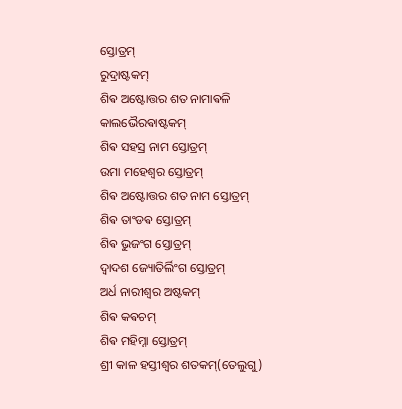ସ୍ତୋତ୍ରମ୍
ରୁଦ୍ରାଷ୍ଟକମ୍
ଶିଵ ଅଷ୍ଟୋତ୍ତର ଶତ ନାମାଵଳି
କାଲଭୈରଵାଷ୍ଟକମ୍
ଶିଵ ସହସ୍ର ନାମ ସ୍ତୋତ୍ରମ୍
ଉମା ମହେଶ୍ଵର ସ୍ତୋତ୍ରମ୍
ଶିଵ ଅଷ୍ଟୋତ୍ତର ଶତ ନାମ ସ୍ତୋତ୍ରମ୍
ଶିଵ ତାଂଡଵ ସ୍ତୋତ୍ରମ୍
ଶିଵ ଭୁଜଂଗ ସ୍ତୋତ୍ରମ୍
ଦ୍ଵାଦଶ ଜ୍ୟୋତିର୍ଲିଂଗ ସ୍ତୋତ୍ରମ୍
ଅର୍ଧ ନାରୀଶ୍ଵର ଅଷ୍ଟକମ୍
ଶିଵ କଵଚମ୍
ଶିଵ ମହିମ୍ନା ସ୍ତୋତ୍ରମ୍
ଶ୍ରୀ କାଳ ହସ୍ତୀଶ୍ଵର ଶତକମ୍(ତେଲୁଗୁ)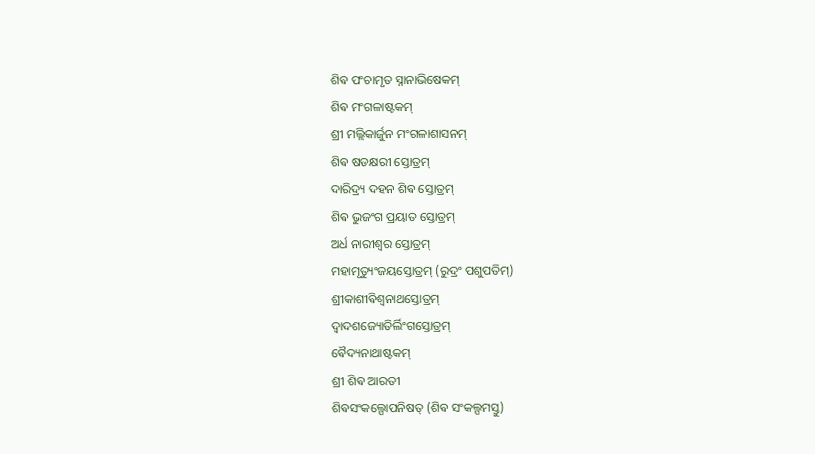ଶିଵ ପଂଚାମୃତ ସ୍ନାନାଭିଷେକମ୍
ଶିଵ ମଂଗଳାଷ୍ଟକମ୍
ଶ୍ରୀ ମଲ୍ଲିକାର୍ଜୁନ ମଂଗଳାଶାସନମ୍
ଶିଵ ଷଡକ୍ଷରୀ ସ୍ତୋତ୍ରମ୍
ଦାରିଦ୍ର୍ୟ ଦହନ ଶିଵ ସ୍ତୋତ୍ରମ୍
ଶିଵ ଭୁଜଂଗ ପ୍ରୟାତ ସ୍ତୋତ୍ରମ୍
ଅର୍ଧ ନାରୀଶ୍ଵର ସ୍ତୋତ୍ରମ୍
ମହାମୃତ୍ୟୁଂଜୟସ୍ତୋତ୍ରମ୍ (ରୁଦ୍ରଂ ପଶୁପତିମ୍)
ଶ୍ରୀକାଶୀଵିଶ୍ଵନାଥସ୍ତୋତ୍ରମ୍
ଦ୍ଵାଦଶଜ୍ୟୋତିର୍ଲିଂଗସ୍ତୋତ୍ରମ୍
ଵୈଦ୍ୟନାଥାଷ୍ଟକମ୍
ଶ୍ରୀ ଶିଵ ଆରତୀ
ଶିଵସଂକଲ୍ପୋପନିଷତ୍ (ଶିଵ ସଂକଲ୍ପମସ୍ତୁ)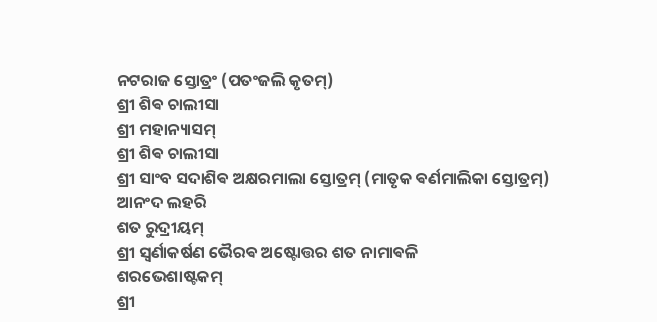ନଟରାଜ ସ୍ତୋତ୍ରଂ (ପତଂଜଲି କୃତମ୍)
ଶ୍ରୀ ଶିଵ ଚାଲୀସା
ଶ୍ରୀ ମହାନ୍ୟାସମ୍
ଶ୍ରୀ ଶିଵ ଚାଲୀସା
ଶ୍ରୀ ସାଂବ ସଦାଶିଵ ଅକ୍ଷରମାଲା ସ୍ତୋତ୍ରମ୍ (ମାତୃକ ଵର୍ଣମାଲିକା ସ୍ତୋତ୍ରମ୍)
ଆନଂଦ ଲହରି
ଶତ ରୁଦ୍ରୀୟମ୍
ଶ୍ରୀ ସ୍ଵର୍ଣାକର୍ଷଣ ଭୈରଵ ଅଷ୍ଟୋତ୍ତର ଶତ ନାମାଵଳି
ଶରଭେଶାଷ୍ଟକମ୍
ଶ୍ରୀ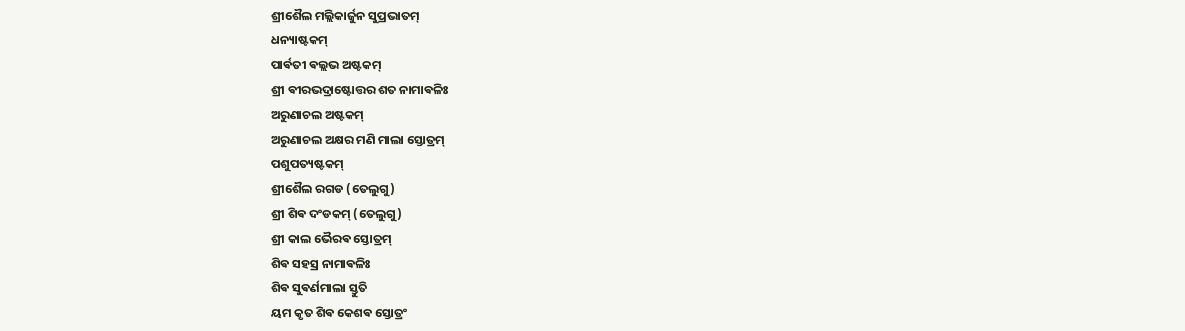ଶ୍ରୀଶୈଲ ମଲ୍ଲିକାର୍ଜୁନ ସୁପ୍ରଭାତମ୍
ଧନ୍ୟାଷ୍ଟକମ୍
ପାର୍ଵତୀ ଵଲ୍ଲଭ ଅଷ୍ଟକମ୍
ଶ୍ରୀ ଵୀରଭଦ୍ରାଷ୍ଟୋତ୍ତର ଶତ ନାମାଵଳିଃ
ଅରୁଣାଚଲ ଅଷ୍ଟକମ୍
ଅରୁଣାଚଲ ଅକ୍ଷର ମଣି ମାଲା ସ୍ତୋତ୍ରମ୍
ପଶୁପତ୍ୟଷ୍ଟକମ୍
ଶ୍ରୀଶୈଲ ରଗଡ (ତେଲୁଗୁ)
ଶ୍ରୀ ଶିଵ ଦଂଡକମ୍ (ତେଲୁଗୁ)
ଶ୍ରୀ କାଲ ଭୈରଵ ସ୍ତୋତ୍ରମ୍
ଶିଵ ସହସ୍ର ନାମାଵଳିଃ
ଶିଵ ସୁଵର୍ଣମାଲା ସ୍ତୁତି
ୟମ କୃତ ଶିଵ କେଶଵ ସ୍ତୋତ୍ରଂ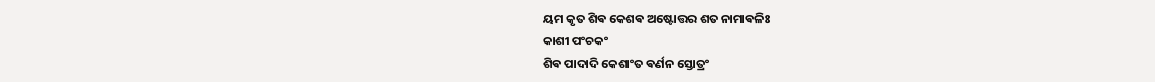ୟମ କୃତ ଶିଵ କେଶଵ ଅଷ୍ଟୋତ୍ତର ଶତ ନାମାଵଳିଃ
କାଶୀ ପଂଚକଂ
ଶିଵ ପାଦାଦି କେଶାଂତ ଵର୍ଣନ ସ୍ତୋତ୍ରଂ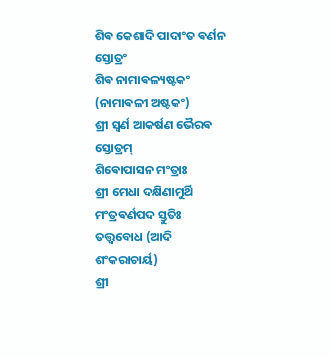ଶିଵ କେଶାଦି ପାଦାଂତ ଵର୍ଣନ ସ୍ତୋତ୍ରଂ
ଶିଵ ନାମାଵଳ୍ୟଷ୍ଟକଂ (ନାମାଵଳୀ ଅଷ୍ଟକଂ)
ଶ୍ରୀ ସ୍ଵର୍ଣ ଆକର୍ଷଣ ଭୈରଵ ସ୍ତୋତ୍ରମ୍
ଶିଵୋପାସନ ମଂତ୍ରାଃ
ଶ୍ରୀ ମେଧା ଦକ୍ଷିଣାମୁର୍ଥି ମଂତ୍ରଵର୍ଣପଦ ସ୍ତୁତିଃ
ତତ୍ତ୍ଵବୋଧ (ଆଦି ଶଂକରାଚାର୍ୟ)
ଶ୍ରୀ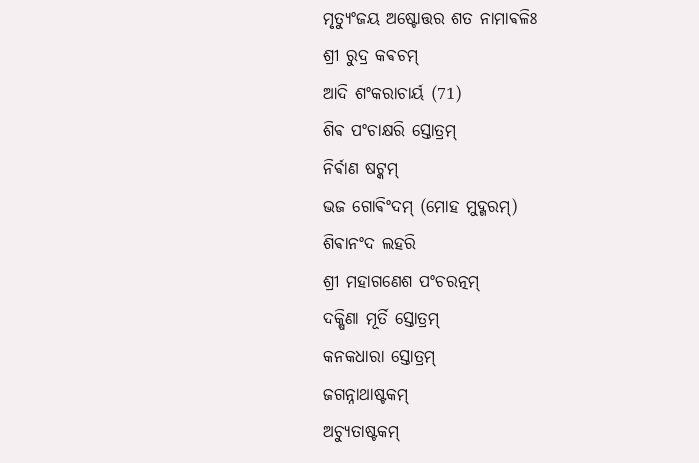ମୃତ୍ୟୁଂଜୟ ଅଷ୍ଟୋତ୍ତର ଶତ ନାମାଵଳିଃ
ଶ୍ରୀ ରୁଦ୍ର କଵଚମ୍
ଆଦି ଶଂକରାଚାର୍ୟ (71)
ଶିଵ ପଂଚାକ୍ଷରି ସ୍ତୋତ୍ରମ୍
ନିର୍ଵାଣ ଷଟ୍କମ୍
ଭଜ ଗୋଵିଂଦମ୍ (ମୋହ ମୁଦ୍ଗରମ୍)
ଶିଵାନଂଦ ଲହରି
ଶ୍ରୀ ମହାଗଣେଶ ପଂଚରତ୍ନମ୍
ଦକ୍ଷିଣା ମୂର୍ତି ସ୍ତୋତ୍ରମ୍
କନକଧାରା ସ୍ତୋତ୍ରମ୍
ଜଗନ୍ନାଥାଷ୍ଟକମ୍
ଅଚ୍ୟୁତାଷ୍ଟକମ୍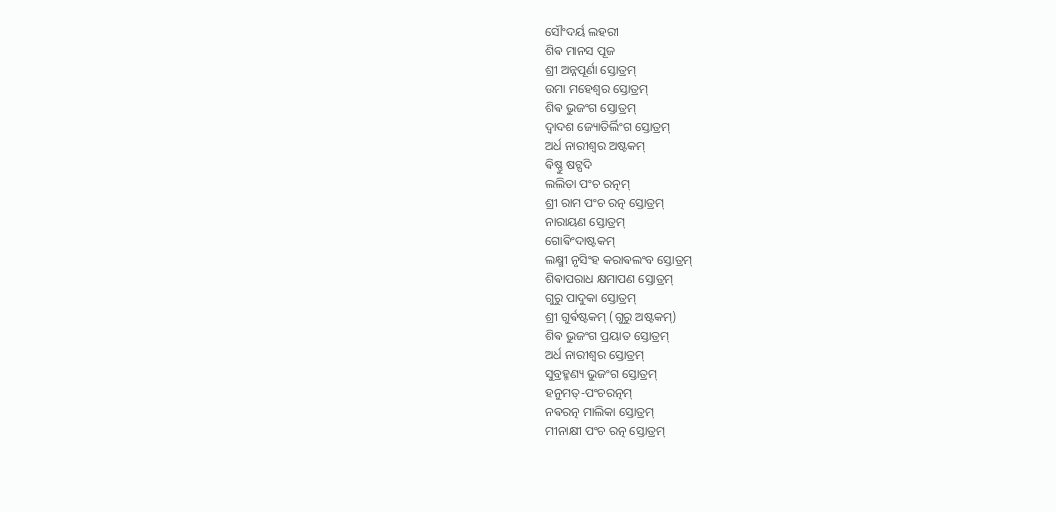ସୌଂଦର୍ୟ ଲହରୀ
ଶିଵ ମାନସ ପୂଜ
ଶ୍ରୀ ଅନ୍ନପୂର୍ଣା ସ୍ତୋତ୍ରମ୍
ଉମା ମହେଶ୍ଵର ସ୍ତୋତ୍ରମ୍
ଶିଵ ଭୁଜଂଗ ସ୍ତୋତ୍ରମ୍
ଦ୍ଵାଦଶ ଜ୍ୟୋତିର୍ଲିଂଗ ସ୍ତୋତ୍ରମ୍
ଅର୍ଧ ନାରୀଶ୍ଵର ଅଷ୍ଟକମ୍
ଵିଷ୍ଣୁ ଷଟ୍ପଦି
ଲଲିତା ପଂଚ ରତ୍ନମ୍
ଶ୍ରୀ ରାମ ପଂଚ ରତ୍ନ ସ୍ତୋତ୍ରମ୍
ନାରାୟଣ ସ୍ତୋତ୍ରମ୍
ଗୋଵିଂଦାଷ୍ଟକମ୍
ଲକ୍ଷ୍ମୀ ନୃସିଂହ କରାଵଲଂବ ସ୍ତୋତ୍ରମ୍
ଶିଵାପରାଧ କ୍ଷମାପଣ ସ୍ତୋତ୍ରମ୍
ଗୁରୁ ପାଦୁକା ସ୍ତୋତ୍ରମ୍
ଶ୍ରୀ ଗୁର୍ଵଷ୍ଟକମ୍ (ଗୁରୁ ଅଷ୍ଟକମ୍)
ଶିଵ ଭୁଜଂଗ ପ୍ରୟାତ ସ୍ତୋତ୍ରମ୍
ଅର୍ଧ ନାରୀଶ୍ଵର ସ୍ତୋତ୍ରମ୍
ସୁବ୍ରହ୍ମଣ୍ୟ ଭୁଜଂଗ ସ୍ତୋତ୍ରମ୍
ହନୁମତ୍-ପଂଚରତ୍ନମ୍
ନଵରତ୍ନ ମାଲିକା ସ୍ତୋତ୍ରମ୍
ମୀନାକ୍ଷୀ ପଂଚ ରତ୍ନ ସ୍ତୋତ୍ରମ୍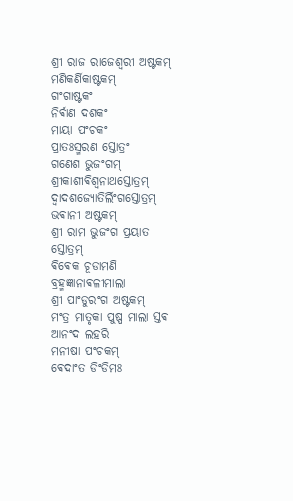ଶ୍ରୀ ରାଜ ରାଜେଶ୍ଵରୀ ଅଷ୍ଟକମ୍
ମଣିକର୍ଣିକାଷ୍ଟକମ୍
ଗଂଗାଷ୍ଟକଂ
ନିର୍ଵାଣ ଦଶକଂ
ମାୟା ପଂଚକଂ
ପ୍ରାତଃସ୍ମରଣ ସ୍ତୋତ୍ରଂ
ଗଣେଶ ଭୁଜଂଗମ୍
ଶ୍ରୀକାଶୀଵିଶ୍ଵନାଥସ୍ତୋତ୍ରମ୍
ଦ୍ଵାଦଶଜ୍ୟୋତିର୍ଲିଂଗସ୍ତୋତ୍ରମ୍
ଭଵାନୀ ଅଷ୍ଟକମ୍
ଶ୍ରୀ ରାମ ଭୁଜଂଗ ପ୍ରୟାତ ସ୍ତୋତ୍ରମ୍
ଵିଵେକ ଚୂଡାମଣି
ବ୍ରହ୍ମଜ୍ଞାନାଵଳୀମାଲା
ଶ୍ରୀ ପାଂଡୁରଂଗ ଅଷ୍ଟକମ୍
ମଂତ୍ର ମାତୃକା ପୁଷ୍ପ ମାଲା ସ୍ତଵ
ଆନଂଦ ଲହରି
ମନୀଷା ପଂଚକମ୍
ଵେଦାଂତ ଡିଂଡିମଃ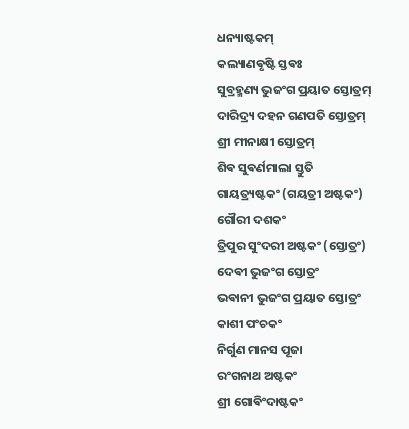ଧନ୍ୟାଷ୍ଟକମ୍
କଲ୍ୟାଣଵୃଷ୍ଟି ସ୍ତଵଃ
ସୁବ୍ରହ୍ମଣ୍ୟ ଭୁଜଂଗ ପ୍ରୟାତ ସ୍ତୋତ୍ରମ୍
ଦାରିଦ୍ର୍ୟ ଦହନ ଗଣପତି ସ୍ତୋତ୍ରମ୍
ଶ୍ରୀ ମୀନାକ୍ଷୀ ସ୍ତୋତ୍ରମ୍
ଶିଵ ସୁଵର୍ଣମାଲା ସ୍ତୁତି
ଗାୟତ୍ର୍ୟଷ୍ଟକଂ (ଗୟତ୍ରୀ ଅଷ୍ଟକଂ)
ଗୌରୀ ଦଶକଂ
ତ୍ରିପୁର ସୁଂଦରୀ ଅଷ୍ଟକଂ (ସ୍ତୋତ୍ରଂ)
ଦେଵୀ ଭୁଜଂଗ ସ୍ତୋତ୍ରଂ
ଭଵାନୀ ଭୁଜଂଗ ପ୍ରୟାତ ସ୍ତୋତ୍ରଂ
କାଶୀ ପଂଚକଂ
ନିର୍ଗୁଣ ମାନସ ପୂଜା
ରଂଗନାଥ ଅଷ୍ଟକଂ
ଶ୍ରୀ ଗୋଵିଂଦାଷ୍ଟକଂ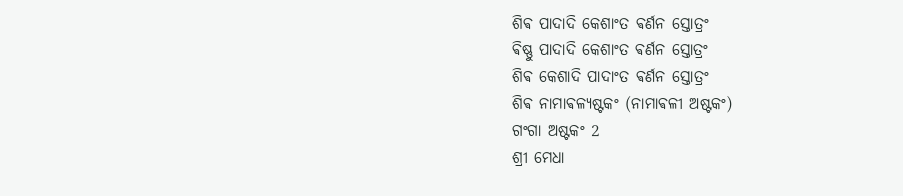ଶିଵ ପାଦାଦି କେଶାଂତ ଵର୍ଣନ ସ୍ତୋତ୍ରଂ
ଵିଷ୍ଣୁ ପାଦାଦି କେଶାଂତ ଵର୍ଣନ ସ୍ତୋତ୍ରଂ
ଶିଵ କେଶାଦି ପାଦାଂତ ଵର୍ଣନ ସ୍ତୋତ୍ରଂ
ଶିଵ ନାମାଵଳ୍ୟଷ୍ଟକଂ (ନାମାଵଳୀ ଅଷ୍ଟକଂ)
ଗଂଗା ଅଷ୍ଟକଂ 2
ଶ୍ରୀ ମେଧା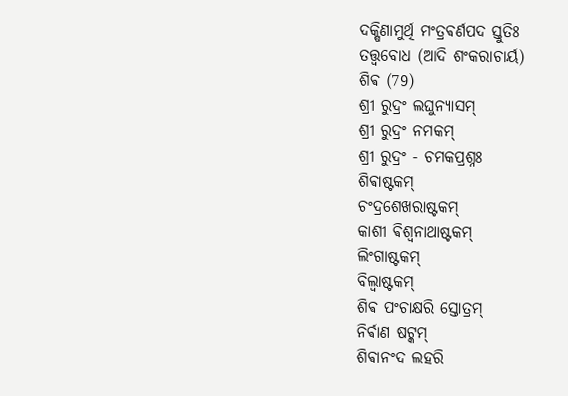ଦକ୍ଷିଣାମୁର୍ଥି ମଂତ୍ରଵର୍ଣପଦ ସ୍ତୁତିଃ
ତତ୍ତ୍ଵବୋଧ (ଆଦି ଶଂକରାଚାର୍ୟ)
ଶିଵ (79)
ଶ୍ରୀ ରୁଦ୍ରଂ ଲଘୁନ୍ୟାସମ୍
ଶ୍ରୀ ରୁଦ୍ରଂ ନମକମ୍
ଶ୍ରୀ ରୁଦ୍ରଂ - ଚମକପ୍ରଶ୍ନଃ
ଶିଵାଷ୍ଟକମ୍
ଚଂଦ୍ରଶେଖରାଷ୍ଟକମ୍
କାଶୀ ଵିଶ୍ଵନାଥାଷ୍ଟକମ୍
ଲିଂଗାଷ୍ଟକମ୍
ବିଲ୍ଵାଷ୍ଟକମ୍
ଶିଵ ପଂଚାକ୍ଷରି ସ୍ତୋତ୍ରମ୍
ନିର୍ଵାଣ ଷଟ୍କମ୍
ଶିଵାନଂଦ ଲହରି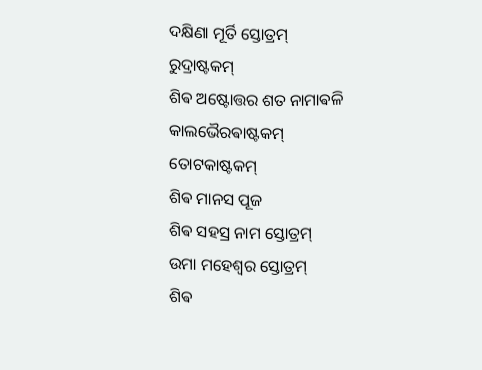ଦକ୍ଷିଣା ମୂର୍ତି ସ୍ତୋତ୍ରମ୍
ରୁଦ୍ରାଷ୍ଟକମ୍
ଶିଵ ଅଷ୍ଟୋତ୍ତର ଶତ ନାମାଵଳି
କାଲଭୈରଵାଷ୍ଟକମ୍
ତୋଟକାଷ୍ଟକମ୍
ଶିଵ ମାନସ ପୂଜ
ଶିଵ ସହସ୍ର ନାମ ସ୍ତୋତ୍ରମ୍
ଉମା ମହେଶ୍ଵର ସ୍ତୋତ୍ରମ୍
ଶିଵ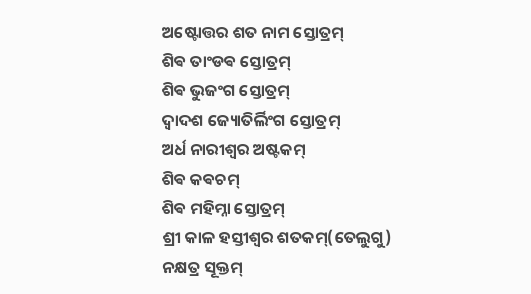ଅଷ୍ଟୋତ୍ତର ଶତ ନାମ ସ୍ତୋତ୍ରମ୍
ଶିଵ ତାଂଡଵ ସ୍ତୋତ୍ରମ୍
ଶିଵ ଭୁଜଂଗ ସ୍ତୋତ୍ରମ୍
ଦ୍ଵାଦଶ ଜ୍ୟୋତିର୍ଲିଂଗ ସ୍ତୋତ୍ରମ୍
ଅର୍ଧ ନାରୀଶ୍ଵର ଅଷ୍ଟକମ୍
ଶିଵ କଵଚମ୍
ଶିଵ ମହିମ୍ନା ସ୍ତୋତ୍ରମ୍
ଶ୍ରୀ କାଳ ହସ୍ତୀଶ୍ଵର ଶତକମ୍(ତେଲୁଗୁ)
ନକ୍ଷତ୍ର ସୂକ୍ତମ୍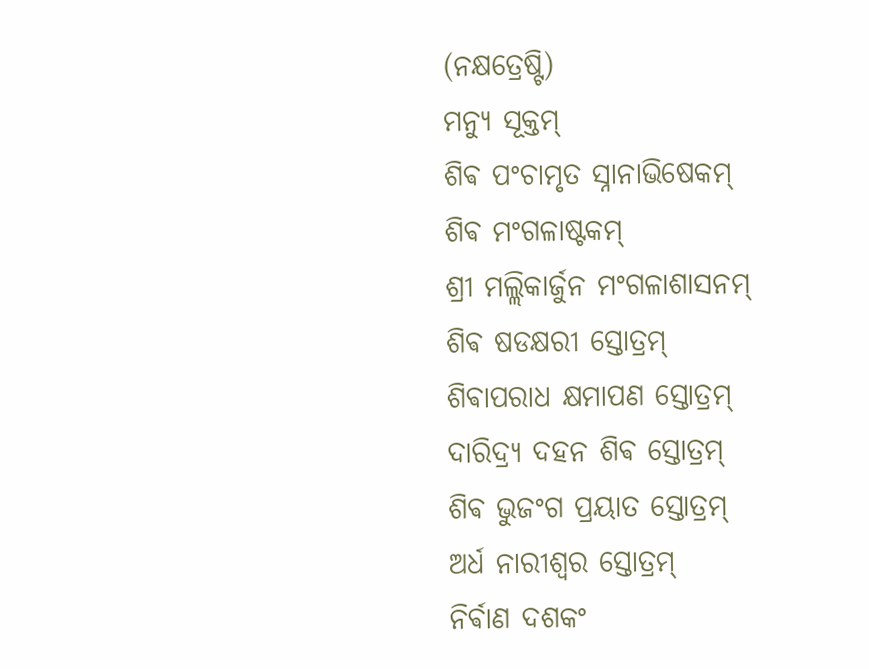(ନକ୍ଷତ୍ରେଷ୍ଟି)
ମନ୍ୟୁ ସୂକ୍ତମ୍
ଶିଵ ପଂଚାମୃତ ସ୍ନାନାଭିଷେକମ୍
ଶିଵ ମଂଗଳାଷ୍ଟକମ୍
ଶ୍ରୀ ମଲ୍ଲିକାର୍ଜୁନ ମଂଗଳାଶାସନମ୍
ଶିଵ ଷଡକ୍ଷରୀ ସ୍ତୋତ୍ରମ୍
ଶିଵାପରାଧ କ୍ଷମାପଣ ସ୍ତୋତ୍ରମ୍
ଦାରିଦ୍ର୍ୟ ଦହନ ଶିଵ ସ୍ତୋତ୍ରମ୍
ଶିଵ ଭୁଜଂଗ ପ୍ରୟାତ ସ୍ତୋତ୍ରମ୍
ଅର୍ଧ ନାରୀଶ୍ଵର ସ୍ତୋତ୍ରମ୍
ନିର୍ଵାଣ ଦଶକଂ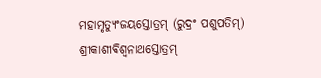ମହାମୃତ୍ୟୁଂଜୟସ୍ତୋତ୍ରମ୍ (ରୁଦ୍ରଂ ପଶୁପତିମ୍)
ଶ୍ରୀକାଶୀଵିଶ୍ଵନାଥସ୍ତୋତ୍ରମ୍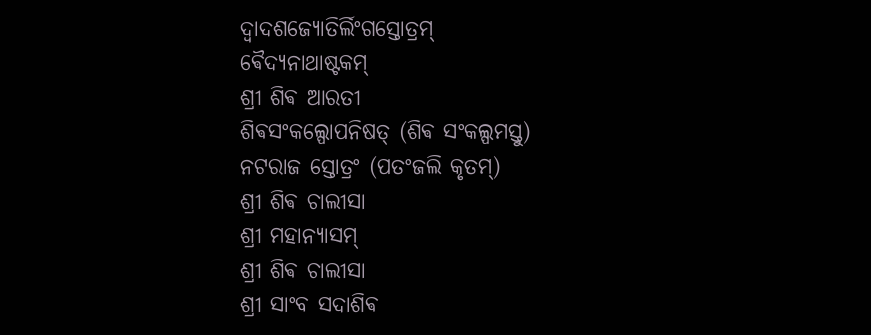ଦ୍ଵାଦଶଜ୍ୟୋତିର୍ଲିଂଗସ୍ତୋତ୍ରମ୍
ଵୈଦ୍ୟନାଥାଷ୍ଟକମ୍
ଶ୍ରୀ ଶିଵ ଆରତୀ
ଶିଵସଂକଲ୍ପୋପନିଷତ୍ (ଶିଵ ସଂକଲ୍ପମସ୍ତୁ)
ନଟରାଜ ସ୍ତୋତ୍ରଂ (ପତଂଜଲି କୃତମ୍)
ଶ୍ରୀ ଶିଵ ଚାଲୀସା
ଶ୍ରୀ ମହାନ୍ୟାସମ୍
ଶ୍ରୀ ଶିଵ ଚାଲୀସା
ଶ୍ରୀ ସାଂବ ସଦାଶିଵ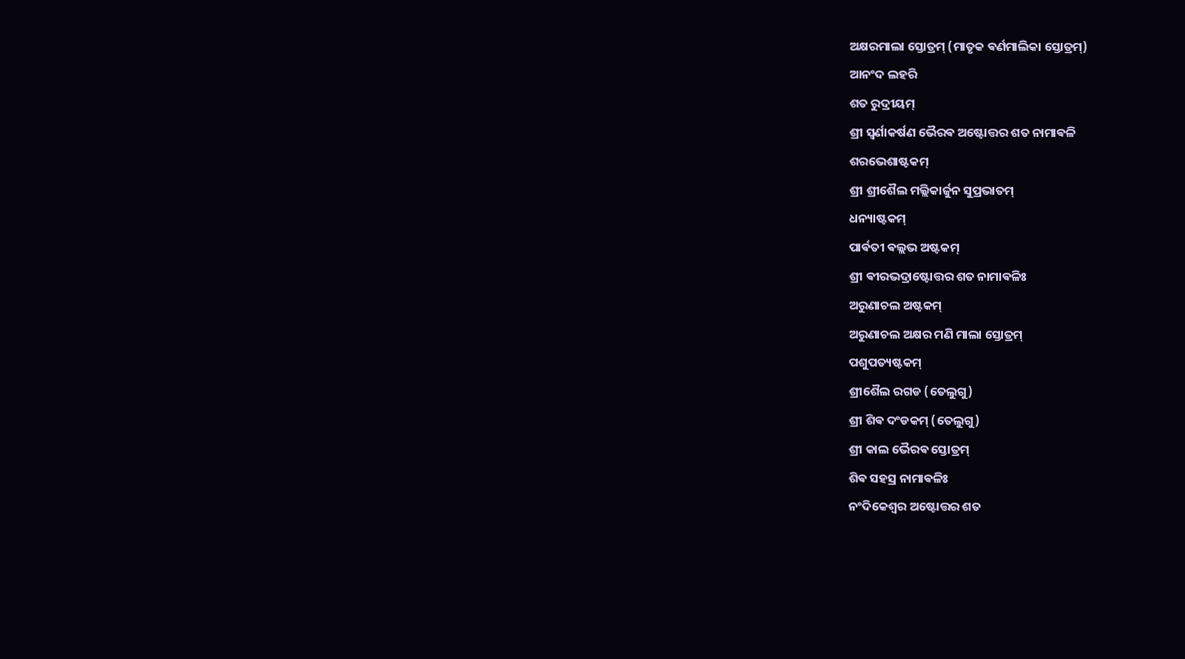ଅକ୍ଷରମାଲା ସ୍ତୋତ୍ରମ୍ (ମାତୃକ ଵର୍ଣମାଲିକା ସ୍ତୋତ୍ରମ୍)
ଆନଂଦ ଲହରି
ଶତ ରୁଦ୍ରୀୟମ୍
ଶ୍ରୀ ସ୍ଵର୍ଣାକର୍ଷଣ ଭୈରଵ ଅଷ୍ଟୋତ୍ତର ଶତ ନାମାଵଳି
ଶରଭେଶାଷ୍ଟକମ୍
ଶ୍ରୀ ଶ୍ରୀଶୈଲ ମଲ୍ଲିକାର୍ଜୁନ ସୁପ୍ରଭାତମ୍
ଧନ୍ୟାଷ୍ଟକମ୍
ପାର୍ଵତୀ ଵଲ୍ଲଭ ଅଷ୍ଟକମ୍
ଶ୍ରୀ ଵୀରଭଦ୍ରାଷ୍ଟୋତ୍ତର ଶତ ନାମାଵଳିଃ
ଅରୁଣାଚଲ ଅଷ୍ଟକମ୍
ଅରୁଣାଚଲ ଅକ୍ଷର ମଣି ମାଲା ସ୍ତୋତ୍ରମ୍
ପଶୁପତ୍ୟଷ୍ଟକମ୍
ଶ୍ରୀଶୈଲ ରଗଡ (ତେଲୁଗୁ)
ଶ୍ରୀ ଶିଵ ଦଂଡକମ୍ (ତେଲୁଗୁ)
ଶ୍ରୀ କାଲ ଭୈରଵ ସ୍ତୋତ୍ରମ୍
ଶିଵ ସହସ୍ର ନାମାଵଳିଃ
ନଂଦିକେଶ୍ଵର ଅଷ୍ଟୋତ୍ତର ଶତ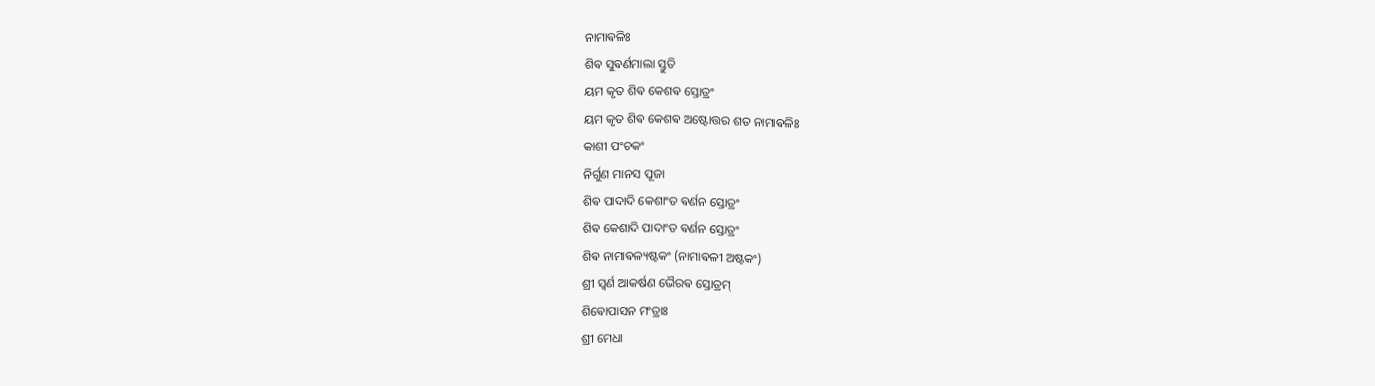ନାମାଵଳିଃ
ଶିଵ ସୁଵର୍ଣମାଲା ସ୍ତୁତି
ୟମ କୃତ ଶିଵ କେଶଵ ସ୍ତୋତ୍ରଂ
ୟମ କୃତ ଶିଵ କେଶଵ ଅଷ୍ଟୋତ୍ତର ଶତ ନାମାଵଳିଃ
କାଶୀ ପଂଚକଂ
ନିର୍ଗୁଣ ମାନସ ପୂଜା
ଶିଵ ପାଦାଦି କେଶାଂତ ଵର୍ଣନ ସ୍ତୋତ୍ରଂ
ଶିଵ କେଶାଦି ପାଦାଂତ ଵର୍ଣନ ସ୍ତୋତ୍ରଂ
ଶିଵ ନାମାଵଳ୍ୟଷ୍ଟକଂ (ନାମାଵଳୀ ଅଷ୍ଟକଂ)
ଶ୍ରୀ ସ୍ଵର୍ଣ ଆକର୍ଷଣ ଭୈରଵ ସ୍ତୋତ୍ରମ୍
ଶିଵୋପାସନ ମଂତ୍ରାଃ
ଶ୍ରୀ ମେଧା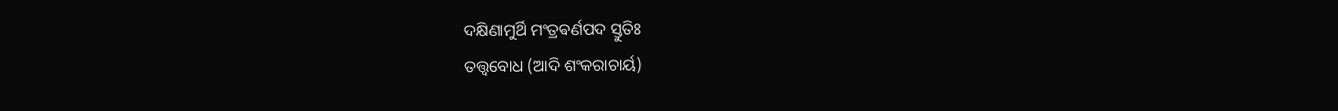ଦକ୍ଷିଣାମୁର୍ଥି ମଂତ୍ରଵର୍ଣପଦ ସ୍ତୁତିଃ
ତତ୍ତ୍ଵବୋଧ (ଆଦି ଶଂକରାଚାର୍ୟ)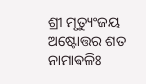ଶ୍ରୀ ମୃତ୍ୟୁଂଜୟ ଅଷ୍ଟୋତ୍ତର ଶତ ନାମାଵଳିଃ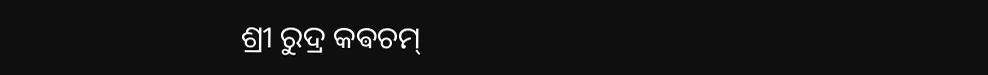ଶ୍ରୀ ରୁଦ୍ର କଵଚମ୍